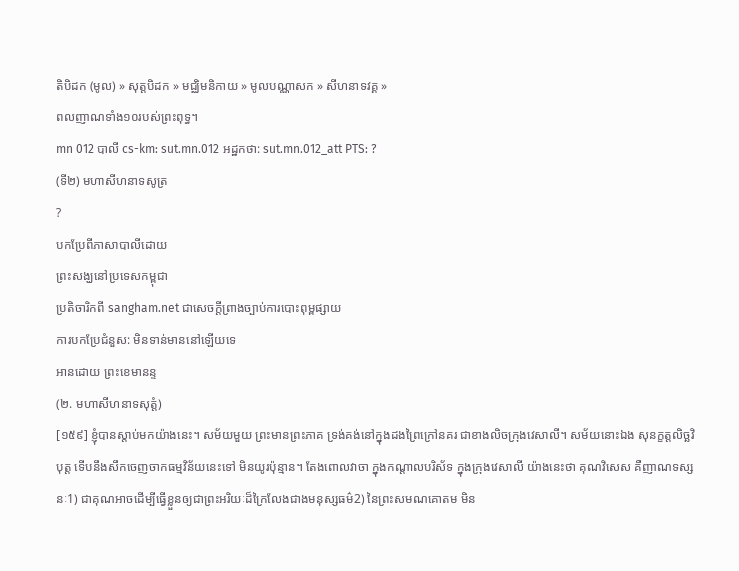តិបិដក (មូល) » សុត្តបិដក » មជ្ឈិមនិកាយ » មូលបណ្ណាសក » សីហនាទវគ្គ »
ពលញាណទាំង១០របស់ព្រះពុទ្ធ។
mn 012 បាលី cs-km: sut.mn.012 អដ្ឋកថា: sut.mn.012_att PTS: ?
(ទី២) មហាសីហនាទសូត្រ
?
បកប្រែពីភាសាបាលីដោយ
ព្រះសង្ឃនៅប្រទេសកម្ពុជា
ប្រតិចារិកពី sangham.net ជាសេចក្តីព្រាងច្បាប់ការបោះពុម្ពផ្សាយ
ការបកប្រែជំនួស: មិនទាន់មាននៅឡើយទេ
អានដោយ ព្រះខេមានន្ទ
(២. មហាសីហនាទសុត្តំ)
[១៥៩] ខ្ញុំបានស្តាប់មកយ៉ាងនេះ។ សម័យមួយ ព្រះមានព្រះភាគ ទ្រង់គង់នៅក្នុងដងព្រៃក្រៅនគរ ជាខាងលិចក្រុងវេសាលី។ សម័យនោះឯង សុនក្ខត្តលិច្ឆវិបុត្ត ទើបនឹងសឹកចេញចាកធម្មវិន័យនេះទៅ មិនយូរប៉ុន្មាន។ តែងពោលវាចា ក្នុងកណ្តាលបរិស័ទ ក្នុងក្រុងវេសាលី យ៉ាងនេះថា គុណវិសេស គឺញាណទស្សនៈ1) ជាគុណអាចដើម្បីធ្វើខ្លួនឲ្យជាព្រះអរិយៈដ៏ក្រៃលែងជាងមនុស្សធម៌2) នៃព្រះសមណគោតម មិន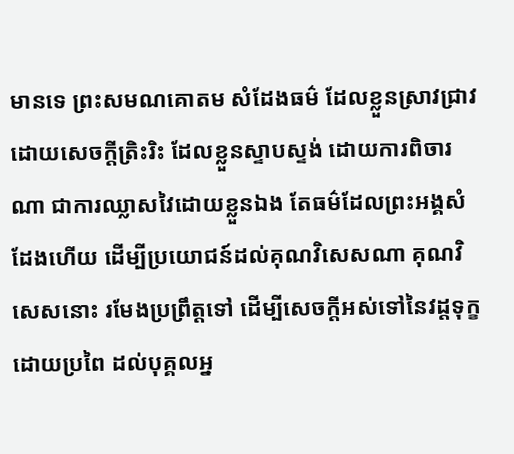មានទេ ព្រះសមណគោតម សំដែងធម៌ ដែលខ្លួនស្រាវជ្រាវដោយសេចក្តីត្រិះរិះ ដែលខ្លួនស្ទាបស្ទង់ ដោយការពិចារណា ជាការឈ្លាសវៃដោយខ្លួនឯង តែធម៌ដែលព្រះអង្គសំដែងហើយ ដើម្បីប្រយោជន៍ដល់គុណវិសេសណា គុណវិសេសនោះ រមែងប្រព្រឹត្តទៅ ដើម្បីសេចក្តីអស់ទៅនៃវដ្តទុក្ខដោយប្រពៃ ដល់បុគ្គលអ្ន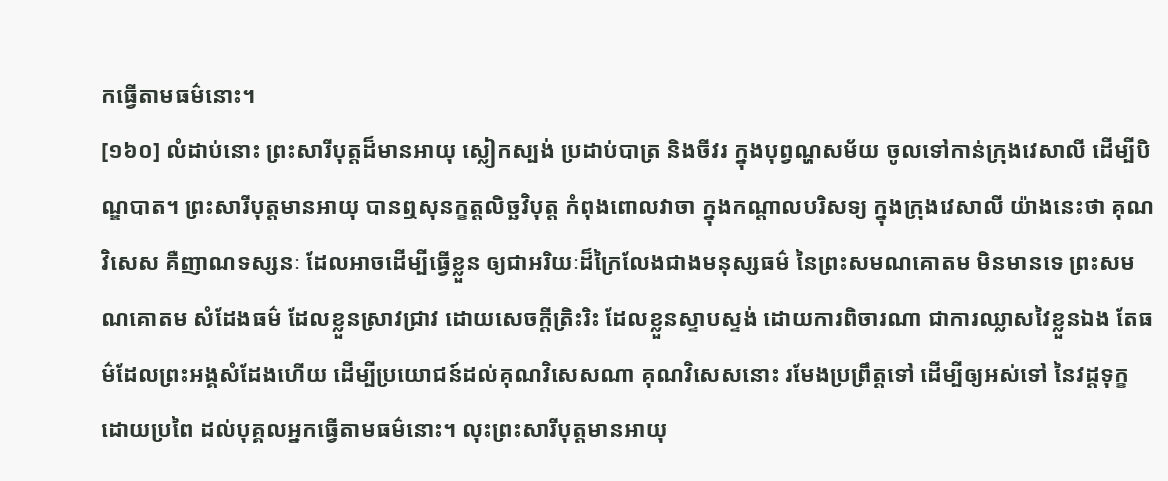កធ្វើតាមធម៌នោះ។
[១៦០] លំដាប់នោះ ព្រះសារីបុត្តដ៏មានអាយុ ស្លៀកស្បង់ ប្រដាប់បាត្រ និងចីវរ ក្នុងបុព្វណ្ហសម័យ ចូលទៅកាន់ក្រុងវេសាលី ដើម្បីបិណ្ឌបាត។ ព្រះសារីបុត្តមានអាយុ បានឮសុនក្ខត្តលិច្ឆវិបុត្ត កំពុងពោលវាចា ក្នុងកណ្តាលបរិសទ្យ ក្នុងក្រុងវេសាលី យ៉ាងនេះថា គុណវិសេស គឺញាណទស្សនៈ ដែលអាចដើម្បីធ្វើខ្លួន ឲ្យជាអរិយៈដ៏ក្រៃលែងជាងមនុស្សធម៌ នៃព្រះសមណគោតម មិនមានទេ ព្រះសមណគោតម សំដែងធម៌ ដែលខ្លួនស្រាវជ្រាវ ដោយសេចក្តីត្រិះរិះ ដែលខ្លួនស្ទាបស្ទង់ ដោយការពិចារណា ជាការឈ្លាសវៃខ្លួនឯង តែធម៌ដែលព្រះអង្គសំដែងហើយ ដើម្បីប្រយោជន៍ដល់គុណវិសេសណា គុណវិសេសនោះ រមែងប្រព្រឹត្តទៅ ដើម្បីឲ្យអស់ទៅ នៃវដ្តទុក្ខដោយប្រពៃ ដល់បុគ្គលអ្នកធ្វើតាមធម៌នោះ។ លុះព្រះសារីបុត្តមានអាយុ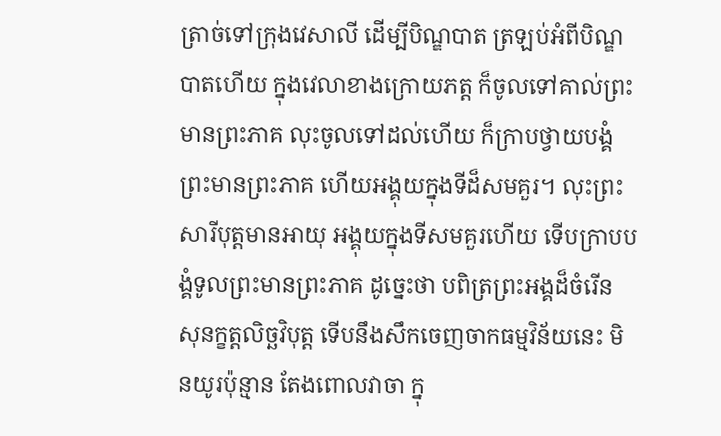ត្រាច់ទៅក្រុងវេសាលី ដើម្បីបិណ្ឌបាត ត្រឡប់អំពីបិណ្ឌបាតហើយ ក្នុងវេលាខាងក្រោយភត្ត ក៏ចូលទៅគាល់ព្រះមានព្រះភាគ លុះចូលទៅដល់ហើយ ក៏ក្រាបថ្វាយបង្គំព្រះមានព្រះភាគ ហើយអង្គុយក្នុងទីដ៏សមគួរ។ លុះព្រះសារីបុត្តមានអាយុ អង្គុយក្នុងទីសមគួរហើយ ទើបក្រាបបង្គំទូលព្រះមានព្រះភាគ ដូច្នេះថា បពិត្រព្រះអង្គដ៏ចំរើន សុនក្ខត្តលិច្ឆវិបុត្ត ទើបនឹងសឹកចេញចាកធម្មវិន័យនេះ មិនយូរប៉ុន្មាន តែងពោលវាចា ក្នុ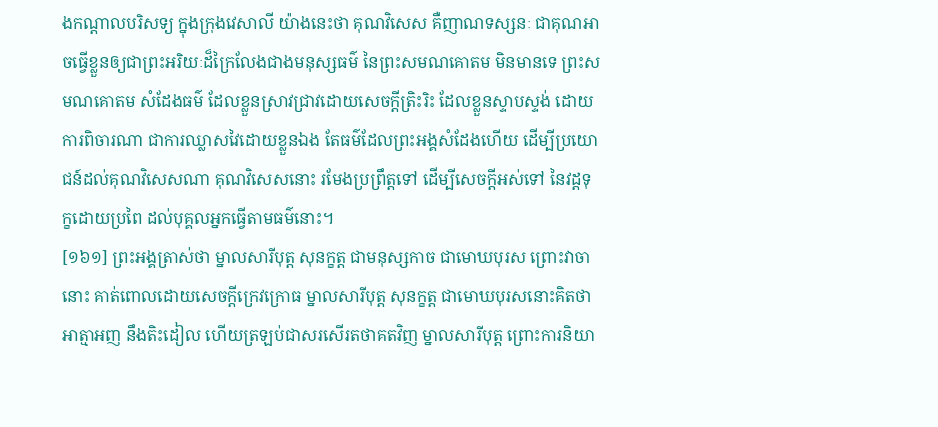ងកណ្តាលបរិសទ្យ ក្នុងក្រុងវេសាលី យ៉ាងនេះថា គុណវិសេស គឺញាណទស្សនៈ ជាគុណអាចធ្វើខ្លួនឲ្យជាព្រះអរិយៈដ៏ក្រៃលែងជាងមនុស្សធម៌ នៃព្រះសមណគោតម មិនមានទេ ព្រះសមណគោតម សំដែងធម៌ ដែលខ្លួនស្រាវជ្រាវដោយសេចក្តីត្រិះរិះ ដែលខ្លួនស្ទាបស្ទង់ ដោយការពិចារណា ជាការឈ្លាសវៃដោយខ្លួនឯង តែធម៌ដែលព្រះអង្គសំដែងហើយ ដើម្បីប្រយោជន៍ដល់គុណវិសេសណា គុណវិសេសនោះ រមែងប្រព្រឹត្តទៅ ដើម្បីសេចក្តីអស់ទៅ នៃវដ្តទុក្ខដោយប្រពៃ ដល់បុគ្គលអ្នកធ្វើតាមធម៌នោះ។
[១៦១] ព្រះអង្គត្រាស់ថា ម្នាលសារីបុត្ត សុនក្ខត្ត ជាមនុស្សកាច ជាមោឃបុរស ព្រោះវាចានោះ គាត់ពោលដោយសេចក្តីក្រេវក្រោធ ម្នាលសារីបុត្ត សុនក្ខត្ត ជាមោឃបុរសនោះគិតថា អាត្មាអញ នឹងតិះដៀល ហើយត្រឡប់ជាសរសើរតថាគតវិញ ម្នាលសារីបុត្ត ព្រោះការនិយា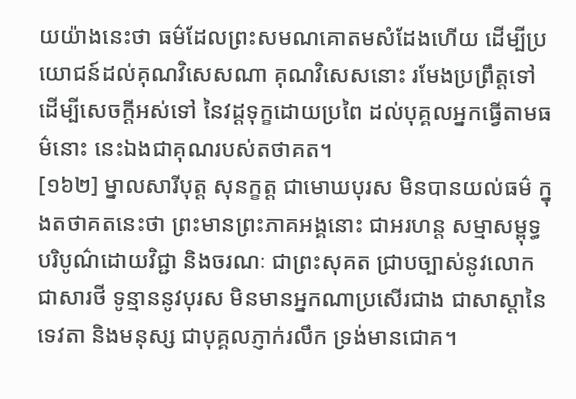យយ៉ាងនេះថា ធម៌ដែលព្រះសមណគោតមសំដែងហើយ ដើម្បីប្រយោជន៍ដល់គុណវិសេសណា គុណវិសេសនោះ រមែងប្រព្រឹត្តទៅ ដើម្បីសេចក្តីអស់ទៅ នៃវដ្តទុក្ខដោយប្រពៃ ដល់បុគ្គលអ្នកធ្វើតាមធម៌នោះ នេះឯងជាគុណរបស់តថាគត។
[១៦២] ម្នាលសារីបុត្ត សុនក្ខត្ត ជាមោឃបុរស មិនបានយល់ធម៌ ក្នុងតថាគតនេះថា ព្រះមានព្រះភាគអង្គនោះ ជាអរហន្ត សម្មាសម្ពុទ្ធ បរិបូណ៌ដោយវិជ្ជា និងចរណៈ ជាព្រះសុគត ជ្រាបច្បាស់នូវលោក ជាសារថី ទូន្មាននូវបុរស មិនមានអ្នកណាប្រសើរជាង ជាសាស្តានៃទេវតា និងមនុស្ស ជាបុគ្គលភ្ញាក់រលឹក ទ្រង់មានជោគ។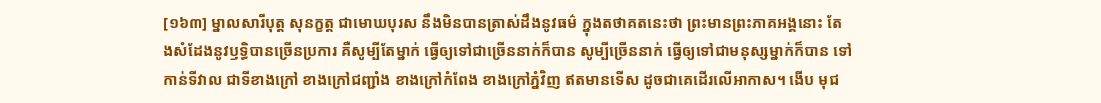[១៦៣] ម្នាលសារីបុត្ត សុនក្ខត្ត ជាមោឃបុរស នឹងមិនបានត្រាស់ដឹងនូវធម៌ ក្នុងតថាគតនេះថា ព្រះមានព្រះភាគអង្គនោះ តែងសំដែងនូវឫទ្ធិបានច្រើនប្រការ គឺសូម្បីតែម្នាក់ ធ្វើឲ្យទៅជាច្រើននាក់ក៏បាន សូម្បីច្រើននាក់ ធ្វើឲ្យទៅជាមនុស្សម្នាក់ក៏បាន ទៅកាន់ទីវាល ជាទីខាងក្រៅ ខាងក្រៅជញ្ជាំង ខាងក្រៅកំពែង ខាងក្រៅភ្នំវិញ ឥតមានទើស ដូចជាគេដើរលើអាកាស។ ងើប មុជ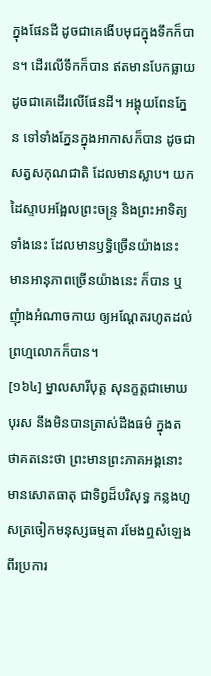ក្នុងផែនដី ដូចជាគេងើបមុជក្នុងទឹកក៏បាន។ ដើរលើទឹកក៏បាន ឥតមានបែកធ្លាយ ដូចជាគេដើរលើផែនដី។ អង្គុយពែនភ្នែន ទៅទាំងភ្នែនក្នុងអាកាសក៏បាន ដូចជាសត្វសកុណជាតិ ដែលមានស្លាប។ យកដៃស្ទាបអង្អែលព្រះចន្ទ្រ និងព្រះអាទិត្យទាំងនេះ ដែលមានឫទ្ធិច្រើនយ៉ាងនេះ មានអានុភាពច្រើនយ៉ាងនេះ ក៏បាន ឬញុំាងអំណាចកាយ ឲ្យអណ្តែតរហូតដល់ព្រហ្មលោកក៏បាន។
[១៦៤] ម្នាលសារីបុត្ត សុនក្ខត្តជាមោឃបុរស នឹងមិនបានត្រាស់ដឹងធម៌ ក្នុងតថាគតនេះថា ព្រះមានព្រះភាគអង្គនោះ មានសោតធាតុ ជាទិព្វដ៏បរិសុទ្ធ កន្លងហួសត្រចៀកមនុស្សធម្មតា រមែងឮសំឡេងពីរប្រការ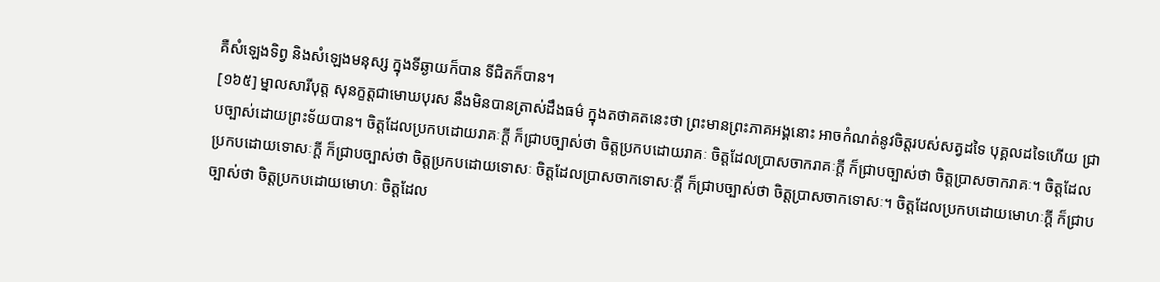គឺសំឡេងទិព្វ និងសំឡេងមនុស្ស ក្នុងទីឆ្ងាយក៏បាន ទីជិតក៏បាន។
[១៦៥] ម្នាលសារីបុត្ត សុនក្ខត្តជាមោឃបុរស នឹងមិនបានត្រាស់ដឹងធម៌ ក្នុងតថាគតនេះថា ព្រះមានព្រះភាគអង្គនោះ អាចកំណត់នូវចិត្តរបស់សត្វដទៃ បុគ្គលដទៃហើយ ជ្រាបច្បាស់ដោយព្រះទ័យបាន។ ចិត្តដែលប្រកបដោយរាគៈក្តី ក៏ជ្រាបច្បាស់ថា ចិត្តប្រកបដោយរាគៈ ចិត្តដែលប្រាសចាករាគៈក្តី ក៏ជ្រាបច្បាស់ថា ចិត្តប្រាសចាករាគៈ។ ចិត្តដែលប្រកបដោយទោសៈក្តី ក៏ជ្រាបច្បាស់ថា ចិត្តប្រកបដោយទោសៈ ចិត្តដែលប្រាសចាកទោសៈក្តី ក៏ជ្រាបច្បាស់ថា ចិត្តប្រាសចាកទោសៈ។ ចិត្តដែលប្រកបដោយមោហៈក្តី ក៏ជ្រាបច្បាស់ថា ចិត្តប្រកបដោយមោហៈ ចិត្តដែល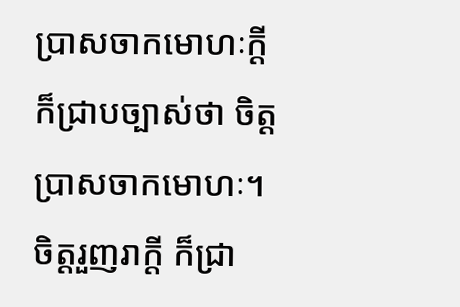ប្រាសចាកមោហៈក្តី ក៏ជ្រាបច្បាស់ថា ចិត្តប្រាសចាកមោហៈ។ ចិត្តរួញរាក្តី ក៏ជ្រា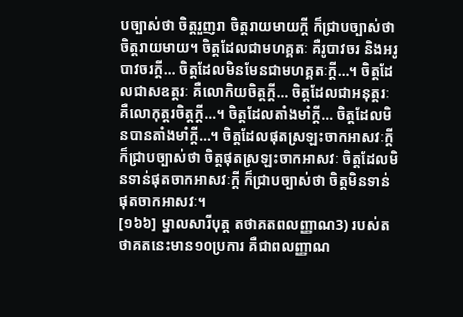បច្បាស់ថា ចិត្តរួញរា ចិត្តរាយមាយក្តី ក៏ជ្រាបច្បាស់ថា ចិត្តរាយមាយ។ ចិត្តដែលជាមហគ្គតៈ គឺរូបាវចរ និងអរូបាវចរក្តី… ចិត្តដែលមិនមែនជាមហគ្គតៈក្តី…។ ចិត្តដែលជាសឧត្តរៈ គឺលោកិយចិត្តក្តី… ចិត្តដែលជាអនុត្តរៈ គឺលោកុត្តរចិត្តក្តី…។ ចិត្តដែលតាំងមាំក្តី… ចិត្តដែលមិនបានតាំងមាំក្តី…។ ចិត្តដែលផុតស្រឡះចាកអាសវៈក្តី ក៏ជ្រាបច្បាស់ថា ចិត្តផុតស្រឡះចាកអាសវៈ ចិត្តដែលមិនទាន់ផុតចាកអាសវៈក្តី ក៏ជ្រាបច្បាស់ថា ចិត្តមិនទាន់ផុតចាកអាសវៈ។
[១៦៦] ម្នាលសារីបុត្ត តថាគតពលញ្ញាណ3) របស់តថាគតនេះមាន១០ប្រការ គឺជាពលញ្ញាណ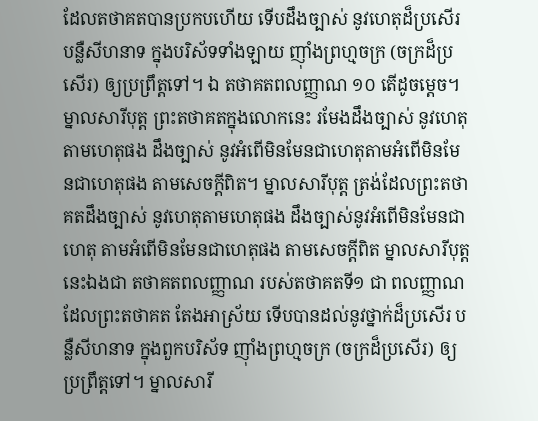ដែលតថាគតបានប្រកបហើយ ទើបដឹងច្បាស់ នូវហេតុដ៏ប្រសើរ បន្លឺសីហនាទ ក្នុងបរិស័ទទាំងឡាយ ញ៉ាំងព្រហ្មចក្រ (ចក្រដ៏ប្រសើរ) ឲ្យប្រព្រឹត្តទៅ។ ឯ តថាគតពលញ្ញាណ ១០ តើដូចម្តេច។ ម្នាលសារីបុត្ត ព្រះតថាគតក្នុងលោកនេះ រមែងដឹងច្បាស់ នូវហេតុតាមហេតុផង ដឹងច្បាស់ នូវអំពើមិនមែនជាហេតុតាមអំពើមិនមែនជាហេតុផង តាមសេចក្តីពិត។ ម្នាលសារីបុត្ត ត្រង់ដែលព្រះតថាគតដឹងច្បាស់ នូវហេតុតាមហេតុផង ដឹងច្បាស់នូវអំពើមិនមែនជាហេតុ តាមអំពើមិនមែនជាហេតុផង តាមសេចក្តីពិត ម្នាលសារីបុត្ត នេះឯងជា តថាគតពលញ្ញាណ របស់តថាគតទី១ ជា ពលញ្ញាណ ដែលព្រះតថាគត តែងអាស្រ័យ ទើបបានដល់នូវថ្នាក់ដ៏ប្រសើរ បន្លឺសីហនាទ ក្នុងពួកបរិស័ទ ញ៉ាំងព្រហ្មចក្រ (ចក្រដ៏ប្រសើរ) ឲ្យប្រព្រឹត្តទៅ។ ម្នាលសារី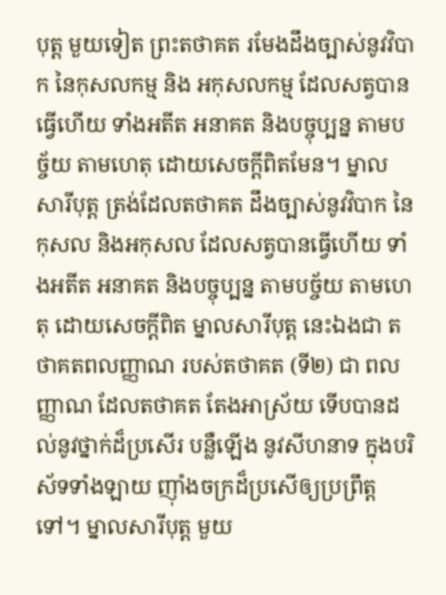បុត្ត មួយទៀត ព្រះតថាគត រមែងដឹងច្បាស់នូវវិបាក នៃកុសលកម្ម និង អកុសលកម្ម ដែលសត្វបានធ្វើហើយ ទាំងអតីត អនាគត និងបច្ចុប្បន្ន តាមបច្ច័យ តាមហេតុ ដោយសេចក្តីពិតមែន។ ម្នាលសារីបុត្ត ត្រង់ដែលតថាគត ដឹងច្បាស់នូវវិបាក នៃកុសល និងអកុសល ដែលសត្វបានធ្វើហើយ ទាំងអតីត អនាគត និងបច្ចុប្បន្ន តាមបច្ច័យ តាមហេតុ ដោយសេចក្តីពិត ម្នាលសារីបុត្ត នេះឯងជា តថាគតពលញ្ញាណ របស់តថាគត (ទី២) ជា ពលញ្ញាណ ដែលតថាគត តែងអាស្រ័យ ទើបបានដល់នូវថ្នាក់ដ៏ប្រសើរ បន្លឺឡើង នូវសីហនាទ ក្នុងបរិស័ទទាំងឡាយ ញ៉ាំងចក្រដ៏ប្រសើឲ្យប្រព្រឹត្តទៅ។ ម្នាលសារីបុត្ត មួយ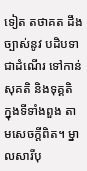ទៀត តថាគត ដឹងច្បាស់នូវ បដិបទា ជាដំណើរ ទៅកាន់សុគតិ និងទុគ្គតិ ក្នុងទីទាំងពួង តាមសេចក្តីពិត។ ម្នាលសារីបុ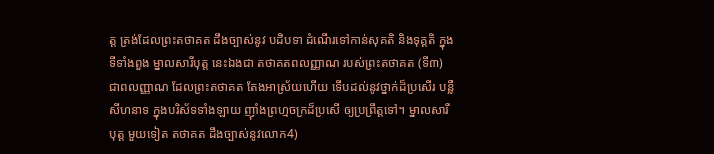ត្ត ត្រង់ដែលព្រះតថាគត ដឹងច្បាស់នូវ បដិបទា ដំណើរទៅកាន់សុគតិ និងទុគ្គតិ ក្នុងទីទាំងពួង ម្នាលសារីបុត្ត នេះឯងជា តថាគតពលញ្ញាណ របស់ព្រះតថាគត (ទី៣) ជាពលញ្ញាណ ដែលព្រះតថាគត តែងអាស្រ័យហើយ ទើបដល់នូវថ្នាក់ដ៏ប្រសើរ បន្លឺសីហនាទ ក្នុងបរិស័ទទាំងឡាយ ញ៉ាំងព្រហ្មចក្រដ៏ប្រសើ ឲ្យប្រព្រឹត្តទៅ។ ម្នាលសារីបុត្ត មួយទៀត តថាគត ដឹងច្បាស់នូវលោក4)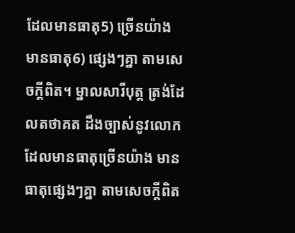ដែលមានធាតុ5) ច្រើនយ៉ាង មានធាតុ6) ផ្សេងៗគ្នា តាមសេចក្តីពិត។ ម្នាលសារីបុត្ត ត្រង់ដែលតថាគត ដឹងច្បាស់នូវលោក ដែលមានធាតុច្រើនយ៉ាង មានធាតុផ្សេងៗគ្នា តាមសេចក្តីពិត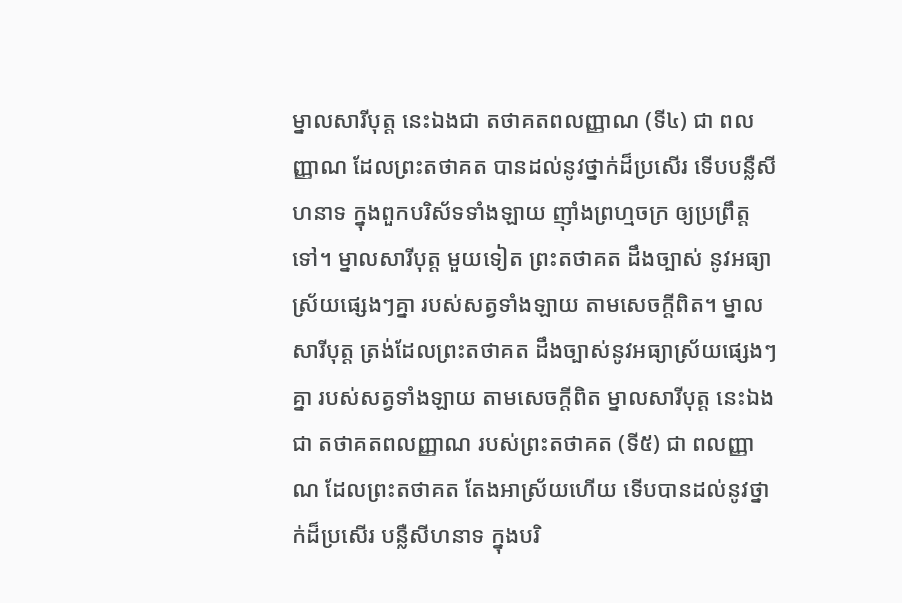ម្នាលសារីបុត្ត នេះឯងជា តថាគតពលញ្ញាណ (ទី៤) ជា ពលញ្ញាណ ដែលព្រះតថាគត បានដល់នូវថ្នាក់ដ៏ប្រសើរ ទើបបន្លឺសីហនាទ ក្នុងពួកបរិស័ទទាំងឡាយ ញ៉ាំងព្រហ្មចក្រ ឲ្យប្រព្រឹត្តទៅ។ ម្នាលសារីបុត្ត មួយទៀត ព្រះតថាគត ដឹងច្បាស់ នូវអធ្យាស្រ័យផ្សេងៗគ្នា របស់សត្វទាំងឡាយ តាមសេចក្តីពិត។ ម្នាលសារីបុត្ត ត្រង់ដែលព្រះតថាគត ដឹងច្បាស់នូវអធ្យាស្រ័យផ្សេងៗគ្នា របស់សត្វទាំងឡាយ តាមសេចក្តីពិត ម្នាលសារីបុត្ត នេះឯងជា តថាគតពលញ្ញាណ របស់ព្រះតថាគត (ទី៥) ជា ពលញ្ញាណ ដែលព្រះតថាគត តែងអាស្រ័យហើយ ទើបបានដល់នូវថ្នាក់ដ៏ប្រសើរ បន្លឺសីហនាទ ក្នុងបរិ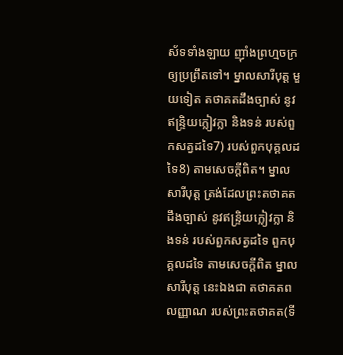ស័ទទាំងឡាយ ញ៉ាំងព្រហ្មចក្រ ឲ្យប្រព្រឹតទៅ។ ម្នាលសារីបុត្ត មួយទៀត តថាគតដឹងច្បាស់ នូវឥន្ទ្រិយក្លៀវក្លា និងទន់ របស់ពួកសត្វដទៃ7) របស់ពួកបុគ្គលដទៃ8) តាមសេចក្តីពិត។ ម្នាលសារីបុត្ត ត្រង់ដែលព្រះតថាគត ដឹងច្បាស់ នូវឥន្ទ្រិយក្លៀវក្លា និងទន់ របស់ពួកសត្វដទៃ ពួកបុគ្គលដទៃ តាមសេចក្តីពិត ម្នាលសារីបុត្ត នេះឯងជា តថាគតពលញ្ញាណ របស់ព្រះតថាគត(ទី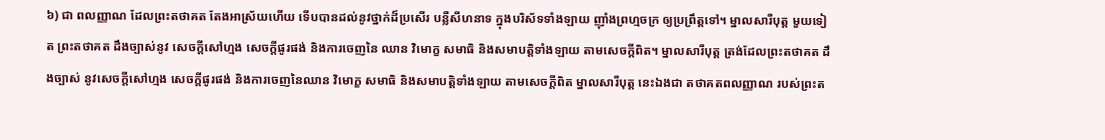៦) ជា ពលញ្ញាណ ដែលព្រះតថាគត តែងអាស្រ័យហើយ ទើបបានដល់នូវថ្នាក់ដ៏ប្រសើរ បន្លឺសីហនាទ ក្នុងបរិស័ទទាំងឡាយ ញ៉ាំងព្រហ្មចក្រ ឲ្យប្រព្រឹត្តទៅ។ ម្នាលសារីបុត្ត មួយទៀត ព្រះតថាគត ដឹងច្បាស់នូវ សេចក្តីសៅហ្មង សេចក្តីផូរផង់ និងការចេញនៃ ឈាន វិមោក្ខ សមាធិ និងសមាបត្តិទាំងឡាយ តាមសេចក្តីពិត។ ម្នាលសារីបុត្ត ត្រង់ដែលព្រះតថាគត ដឹងច្បាស់ នូវសេចក្តីសៅហ្មង សេចក្តីផូរផង់ និងការចេញនៃឈាន វិមោក្ខ សមាធិ និងសមាបត្តិទាំងឡាយ តាមសេចក្តីពិត ម្នាលសារីបុត្ត នេះឯងជា តថាគតពលញ្ញាណ របស់ព្រះត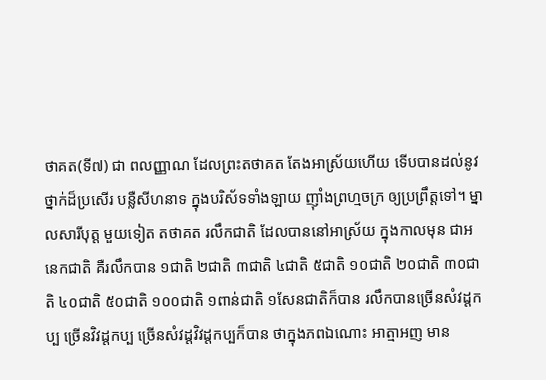ថាគត(ទី៧) ជា ពលញ្ញាណ ដែលព្រះតថាគត តែងអាស្រ័យហើយ ទើបបានដល់នូវថ្នាក់ដ៏ប្រសើរ បន្លឺសីហនាទ ក្នុងបរិស័ទទាំងឡាយ ញ៉ាំងព្រហ្មចក្រ ឲ្យប្រព្រឹត្តទៅ។ ម្នាលសារីបុត្ត មួយទៀត តថាគត រលឹកជាតិ ដែលបាននៅអាស្រ័យ ក្នុងកាលមុន ជាអនេកជាតិ គឺរលឹកបាន ១ជាតិ ២ជាតិ ៣ជាតិ ៤ជាតិ ៥ជាតិ ១០ជាតិ ២០ជាតិ ៣០ជាតិ ៤០ជាតិ ៥០ជាតិ ១០០ជាតិ ១ពាន់ជាតិ ១សែនជាតិក៏បាន រលឹកបានច្រើនសំវដ្តកប្ប ច្រើនវិវដ្តកប្ប ច្រើនសំវដ្ដវិវដ្តកប្បក៏បាន ថាក្នុងភពឯណោះ អាត្មាអញ មាន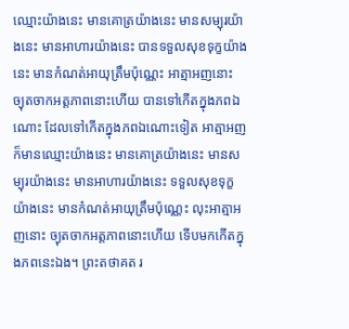ឈ្មោះយ៉ាងនេះ មានគោត្រយ៉ាងនេះ មានសម្បុរយ៉ាងនេះ មានអាហារយ៉ាងនេះ បានទទួលសុខទុក្ខយ៉ាងនេះ មានកំណត់អាយុត្រឹមប៉ុណ្ណេះ អាត្មាអញនោះ ច្យុតចាកអត្តភាពនោះហើយ បានទៅកើតក្នុងភពឯណោះ ដែលទៅកើតក្នុងភពឯណោះទៀត អាត្មាអញ ក៏មានឈ្មោះយ៉ាងនេះ មានគោត្រយ៉ាងនេះ មានសម្បុរយ៉ាងនេះ មានអាហារយ៉ាងនេះ ទទួលសុខទុក្ខយ៉ាងនេះ មានកំណត់អាយុត្រឹមប៉ុណ្ណេះ លុះអាត្មាអញនោះ ច្យុតចាកអត្តភាពនោះហើយ ទើបមកកើតក្នុងភពនេះឯង។ ព្រះតថាគត រ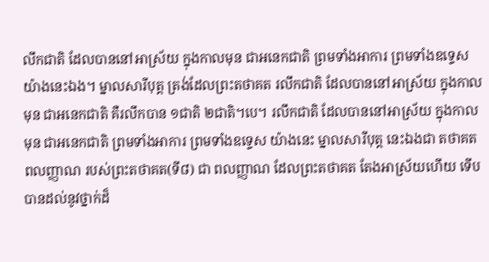លឹកជាតិ ដែលបាននៅអាស្រ័យ ក្នុងកាលមុន ជាអនេកជាតិ ព្រមទាំងអាការ ព្រមទាំងឧទ្ទេស យ៉ាងនេះឯង។ ម្នាលសារីបុត្ត ត្រង់ដែលព្រះតថាគត រលឹកជាតិ ដែលបាននៅអាស្រ័យ ក្នុងកាលមុន ជាអនេកជាតិ គឺរលឹកបាន ១ជាតិ ២ជាតិ។បេ។ រលឹកជាតិ ដែលបាននៅអាស្រ័យ ក្នុងកាលមុន ជាអនេកជាតិ ព្រមទាំងអាការ ព្រមទាំងឧទ្ទេស យ៉ាងនេះ ម្នាលសារីបុត្ត នេះឯងជា តថាគតពលញ្ញាណ របស់ព្រះតថាគត(ទី៨) ជា ពលញ្ញាណ ដែលព្រះតថាគត តែងអាស្រ័យហើយ ទើបបានដល់នូវថ្នាក់ដ៏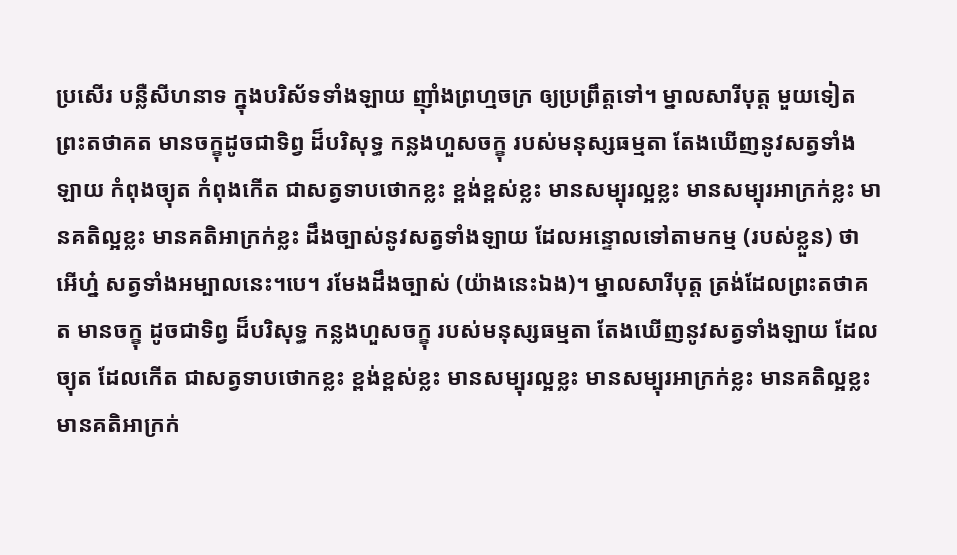ប្រសើរ បន្លឺសីហនាទ ក្នុងបរិស័ទទាំងឡាយ ញ៉ាំងព្រហ្មចក្រ ឲ្យប្រព្រឹត្តទៅ។ ម្នាលសារីបុត្ត មួយទៀត ព្រះតថាគត មានចក្ខុដូចជាទិព្វ ដ៏បរិសុទ្ធ កន្លងហួសចក្ខុ របស់មនុស្សធម្មតា តែងឃើញនូវសត្វទាំងឡាយ កំពុងច្យុត កំពុងកើត ជាសត្វទាបថោកខ្លះ ខ្ពង់ខ្ពស់ខ្លះ មានសម្បុរល្អខ្លះ មានសម្បុរអាក្រក់ខ្លះ មានគតិល្អខ្លះ មានគតិអាក្រក់ខ្លះ ដឹងច្បាស់នូវសត្វទាំងឡាយ ដែលអន្ទោលទៅតាមកម្ម (របស់ខ្លួន) ថា អើហ្ន៎ សត្វទាំងអម្បាលនេះ។បេ។ រមែងដឹងច្បាស់ (យ៉ាងនេះឯង)។ ម្នាលសារីបុត្ត ត្រង់ដែលព្រះតថាគត មានចក្ខុ ដូចជាទិព្វ ដ៏បរិសុទ្ធ កន្លងហួសចក្ខុ របស់មនុស្សធម្មតា តែងឃើញនូវសត្វទាំងឡាយ ដែលច្យុត ដែលកើត ជាសត្វទាបថោកខ្លះ ខ្ពង់ខ្ពស់ខ្លះ មានសម្បុរល្អខ្លះ មានសម្បុរអាក្រក់ខ្លះ មានគតិល្អខ្លះ មានគតិអាក្រក់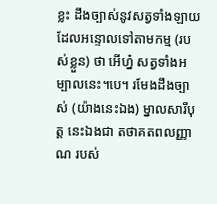ខ្លះ ដឹងច្បាស់នូវសត្វទាំងឡាយ ដែលអន្ទោលទៅតាមកម្ម (របស់ខ្លួន) ថា អើហ្ន៎ សត្វទាំងអម្បាលនេះ។បេ។ រមែងដឹងច្បាស់ (យ៉ាងនេះឯង) ម្នាលសារីបុត្ត នេះឯងជា តថាគតពលញ្ញាណ របស់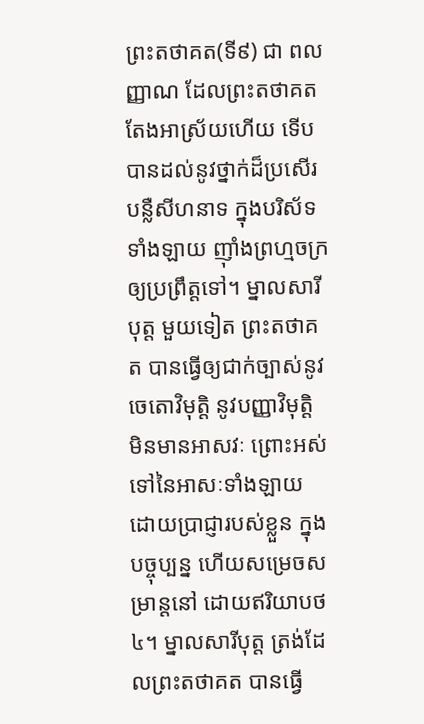ព្រះតថាគត(ទី៩) ជា ពលញ្ញាណ ដែលព្រះតថាគត តែងអាស្រ័យហើយ ទើបបានដល់នូវថ្នាក់ដ៏ប្រសើរ បន្លឺសីហនាទ ក្នុងបរិស័ទទាំងឡាយ ញ៉ាំងព្រហ្មចក្រ ឲ្យប្រព្រឹត្តទៅ។ ម្នាលសារីបុត្ត មួយទៀត ព្រះតថាគត បានធ្វើឲ្យជាក់ច្បាស់នូវ ចេតោវិមុត្តិ នូវបញ្ញាវិមុត្តិ មិនមានអាសវៈ ព្រោះអស់ទៅនៃអាសៈទាំងឡាយ ដោយប្រាជ្ញារបស់ខ្លួន ក្នុងបច្ចុប្បន្ន ហើយសម្រេចសម្រាន្តនៅ ដោយឥរិយាបថ៤។ ម្នាលសារីបុត្ត ត្រង់ដែលព្រះតថាគត បានធ្វើ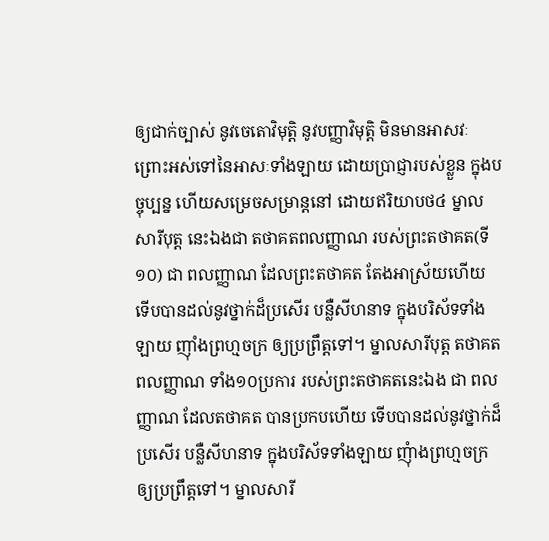ឲ្យជាក់ច្បាស់ នូវចេតោវិមុត្តិ នូវបញ្ញាវិមុត្តិ មិនមានអាសវៈ ព្រោះអស់ទៅនៃអាសៈទាំងឡាយ ដោយប្រាជ្ញារបស់ខ្លួន ក្នុងបច្ចុប្បន្ន ហើយសម្រេចសម្រាន្តនៅ ដោយឥរិយាបថ៤ ម្នាលសារីបុត្ត នេះឯងជា តថាគតពលញ្ញាណ របស់ព្រះតថាគត(ទី១០) ជា ពលញ្ញាណ ដែលព្រះតថាគត តែងអាស្រ័យហើយ ទើបបានដល់នូវថ្នាក់ដ៏ប្រសើរ បន្លឺសីហនាទ ក្នុងបរិស័ទទាំងឡាយ ញ៉ាំងព្រហ្មចក្រ ឲ្យប្រព្រឹត្តទៅ។ ម្នាលសារីបុត្ត តថាគតពលញ្ញាណ ទាំង១០ប្រការ របស់ព្រះតថាគតនេះឯង ជា ពលញ្ញាណ ដែលតថាគត បានប្រកបហើយ ទើបបានដល់នូវថ្នាក់ដ៏ប្រសើរ បន្លឺសីហនាទ ក្នុងបរិស័ទទាំងឡាយ ញុំាងព្រហ្មចក្រ ឲ្យប្រព្រឹត្តទៅ។ ម្នាលសារី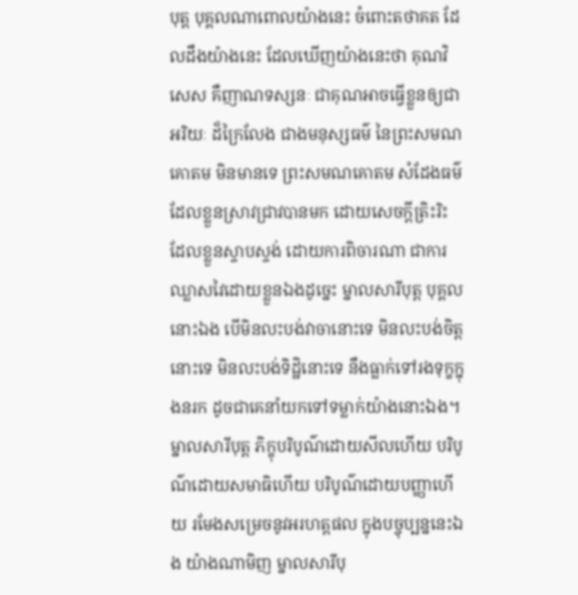បុត្ត បុគ្គលណាពោលយ៉ាងនេះ ចំពោះតថាគត ដែលដឹងយ៉ាងនេះ ដែលឃើញយ៉ាងនេះថា គុណវិសេស គឺញាណទស្សនៈ ជាគុណអាចធ្វើខ្លួនឲ្យជាអរិយៈ ដ៏ក្រៃលែង ជាងមនុស្សធម៌ នៃព្រះសមណគោតម មិនមានទេ ព្រះសមណគោតម សំដែងធម៌ ដែលខ្លួនស្រាវជ្រាវបានមក ដោយសេចក្តីត្រិះរិះ ដែលខ្លួនស្ទាបស្ទង់ ដោយការពិចារណា ជាការឈ្លាសវៃដោយខ្លួនឯងដូច្នេះ ម្នាលសារីបុត្ត បុគ្គលនោះឯង បើមិនលះបង់វាចានោះទេ មិនលះបង់ចិត្តនោះទេ មិនលះបង់ទិដ្ឋិនោះទេ នឹងធ្លាក់ទៅរងទុក្ខក្នុងនរក ដូចជាគេនាំយកទៅទម្លាក់យ៉ាងនោះឯង។ ម្នាលសារីបុត្ត ភិក្ខុបរិបូណ៌ដោយសីលហើយ បរិបូណ៌ដោយសមាធិហើយ បរិបូណ៌ដោយបញ្ញាហើយ រមែងសម្រេចនូវអរហត្តផល ក្នុងបច្ចុប្បន្ននេះឯង យ៉ាងណាមិញ ម្នាលសារីបុ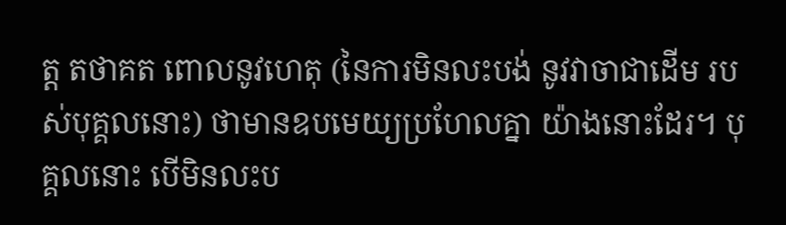ត្ត តថាគត ពោលនូវហេតុ (នៃការមិនលះបង់ នូវវាចាជាដើម របស់បុគ្គលនោះ) ថាមានឧបមេយ្យប្រហែលគ្នា យ៉ាងនោះដែរ។ បុគ្គលនោះ បើមិនលះប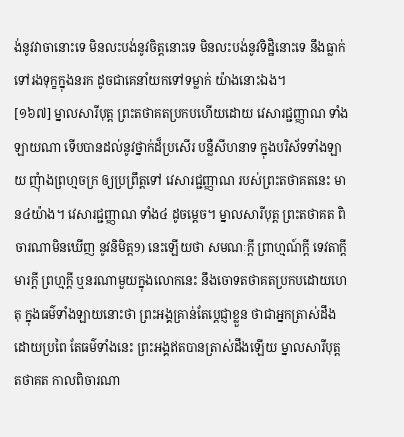ង់នូវវាចានោះទេ មិនលះបង់នូវចិត្តនោះទេ មិនលះបង់នូវទិដ្ឋិនោះទេ នឹងធ្លាក់ទៅរងទុក្ខក្នុងនរក ដូចជាគេនាំយកទៅទម្លាក់ យ៉ាងនោះឯង។
[១៦៧] ម្នាលសារីបុត្ត ព្រះតថាគតប្រកបហើយដោយ វេសារជ្ជញ្ញាណ ទាំងឡាយណា ទើបបានដល់នូវថ្នាក់ដ៏ប្រសើរ បន្លឺសីហនាទ ក្នុងបរិស័ទទាំងឡាយ ញុំាងព្រហ្មចក្រ ឲ្យប្រព្រឹត្តទៅ វេសារជ្ជញ្ញាណ របស់ព្រះតថាគតនេះ មាន៤យ៉ាង។ វេសារជ្ជញ្ញាណ ទាំង៤ ដូចម្តេច។ ម្នាលសារីបុត្ត ព្រះតថាគត ពិចារណាមិនឃើញ នូវនិមិត្ត9) នេះឡើយថា សមណៈក្តី ព្រាហ្មណ៍ក្តី ទេវតាក្តី មារក្តី ព្រហ្មក្តី ឬនរណាមួយក្នុងលោកនេះ នឹងចោទតថាគតប្រកបដោយហេតុ ក្នុងធម៌ទាំងឡាយនោះថា ព្រះអង្គគ្រាន់តែប្តេជ្ញាខ្លួន ថាជាអ្នកត្រាស់ដឹងដោយប្រពៃ តែធម៌ទាំងនេះ ព្រះអង្គឥតបានត្រាស់ដឹងឡើយ ម្នាលសារីបុត្ត តថាគត កាលពិចារណា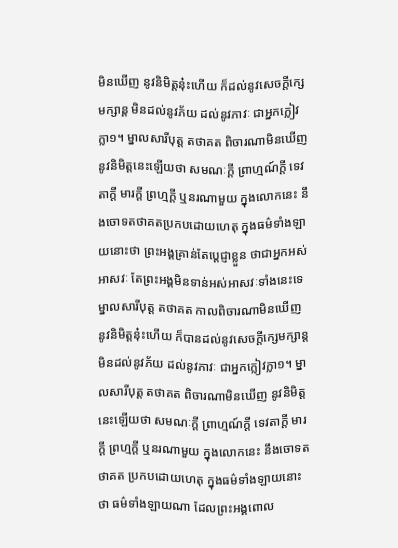មិនឃើញ នូវនិមិត្តនុ៎ះហើយ ក៏ដល់នូវសេចក្តីក្សេមក្សាន្ត មិនដល់នូវភ័យ ដល់នូវភាវៈ ជាអ្នកក្លៀវក្លា១។ ម្នាលសារីបុត្ត តថាគត ពិចារណាមិនឃើញ នូវនិមិត្តនេះឡើយថា សមណៈក្តី ព្រាហ្មណ៍ក្តី ទេវតាក្តី មារក្តី ព្រហ្មក្តី ឬនរណាមួយ ក្នុងលោកនេះ នឹងចោទតថាគតប្រកបដោយហេតុ ក្នុងធម៌ទាំងឡាយនោះថា ព្រះអង្គគ្រាន់តែប្តេជ្ញាខ្លួន ថាជាអ្នកអស់អាសវៈ តែព្រះអង្គមិនទាន់អស់អាសវៈទាំងនេះទេ ម្នាលសារីបុត្ត តថាគត កាលពិចារណាមិនឃើញ នូវនិមិត្តនុ៎ះហើយ ក៏បានដល់នូវសេចក្តីក្សេមក្សាន្ត មិនដល់នូវភ័យ ដល់នូវភាវៈ ជាអ្នកក្លៀវក្លា១។ ម្នាលសារីបុត្ត តថាគត ពិចារណាមិនឃើញ នូវនិមិត្តនេះឡើយថា សមណៈក្តី ព្រាហ្មណ៍ក្តី ទេវតាក្តី មារក្តី ព្រហ្មក្តី ឬនរណាមួយ ក្នុងលោកនេះ នឹងចោទតថាគត ប្រកបដោយហេតុ ក្នុងធម៌ទាំងឡាយនោះថា ធម៌ទាំងឡាយណា ដែលព្រះអង្គពោល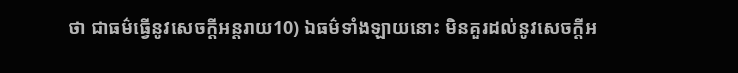ថា ជាធម៌ធ្វើនូវសេចក្តីអន្តរាយ10) ឯធម៌ទាំងឡាយនោះ មិនគួរដល់នូវសេចក្តីអ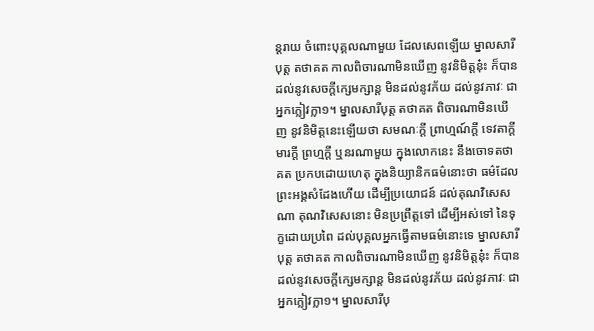ន្តរាយ ចំពោះបុគ្គលណាមួយ ដែលសេពឡើយ ម្នាលសារីបុត្ត តថាគត កាលពិចារណាមិនឃើញ នូវនិមិត្តនុ៎ះ ក៏បានដល់នូវសេចក្តីក្សេមក្សាន្ត មិនដល់នូវភ័យ ដល់នូវភាវៈ ជាអ្នកក្លៀវក្លា១។ ម្នាលសារីបុត្ត តថាគត ពិចារណាមិនឃើញ នូវនិមិត្តនេះឡើយថា សមណៈក្តី ព្រាហ្មណ៍ក្តី ទេវតាក្តី មារក្តី ព្រហ្មក្តី ឬនរណាមួយ ក្នុងលោកនេះ នឹងចោទតថាគត ប្រកបដោយហេតុ ក្នុងនិយ្យានិកធម៌នោះថា ធម៌ដែលព្រះអង្គសំដែងហើយ ដើម្បីប្រយោជន៍ ដល់គុណវិសេសណា គុណវិសេសនោះ មិនប្រព្រឹត្តទៅ ដើម្បីអស់ទៅ នៃទុក្ខដោយប្រពៃ ដល់បុគ្គលអ្នកធ្វើតាមធម៌នោះទេ ម្នាលសារីបុត្ត តថាគត កាលពិចារណាមិនឃើញ នូវនិមិត្តនុ៎ះ ក៏បានដល់នូវសេចក្តីក្សេមក្សាន្ត មិនដល់នូវភ័យ ដល់នូវភាវៈ ជាអ្នកក្លៀវក្លា១។ ម្នាលសារីបុ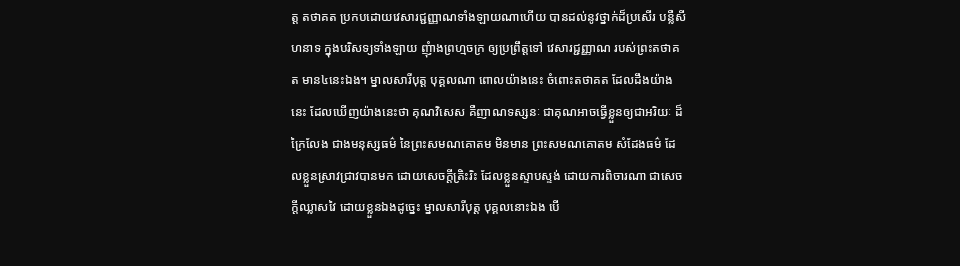ត្ត តថាគត ប្រកបដោយវេសារជ្ជញ្ញាណទាំងឡាយណាហើយ បានដល់នូវថ្នាក់ដ៏ប្រសើរ បន្លឺសីហនាទ ក្នុងបរិសទ្យទាំងឡាយ ញុំាងព្រហ្មចក្រ ឲ្យប្រព្រឹត្តទៅ វេសារជ្ជញ្ញាណ របស់ព្រះតថាគត មាន៤នេះឯង។ ម្នាលសារីបុត្ត បុគ្គលណា ពោលយ៉ាងនេះ ចំពោះតថាគត ដែលដឹងយ៉ាងនេះ ដែលឃើញយ៉ាងនេះថា គុណវិសេស គឺញាណទស្សនៈ ជាគុណអាចធ្វើខ្លួនឲ្យជាអរិយៈ ដ៏ក្រៃលែង ជាងមនុស្សធម៌ នៃព្រះសមណគោតម មិនមាន ព្រះសមណគោតម សំដែងធម៌ ដែលខ្លួនស្រាវជ្រាវបានមក ដោយសេចក្តីត្រិះរិះ ដែលខ្លួនស្ទាបស្ទង់ ដោយការពិចារណា ជាសេចក្តីឈ្លាសវៃ ដោយខ្លួនឯងដូច្នេះ ម្នាលសារីបុត្ត បុគ្គលនោះឯង បើ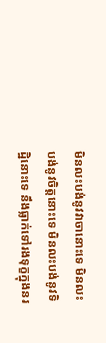មិនលះបង់នូវវាចានោះទេ មិនលះបង់នូវចិត្តនោះទេ មិនលះបង់នូវទិដ្ឋិនោះទេ នឹងធ្លាក់ទៅរងទុក្ខក្នុងនរ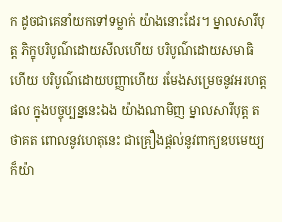ក ដូចជាគេនាំយកទៅទម្លាក់ យ៉ាងនោះដែរ។ ម្នាលសារីបុត្ត ភិក្ខុបរិបូណ៌ដោយសីលហើយ បរិបូណ៌ដោយសមាធិហើយ បរិបូណ៌ដោយបញ្ញាហើយ រមែងសម្រេចនូវអរហត្តផល ក្នុងបច្ចុប្បន្ននេះឯង យ៉ាងណាមិញ ម្នាលសារីបុត្ត តថាគត ពោលនូវហេតុនេះ ជាគ្រឿងផ្តល់នូវពាក្យឧបមេយ្យ ក៏យ៉ា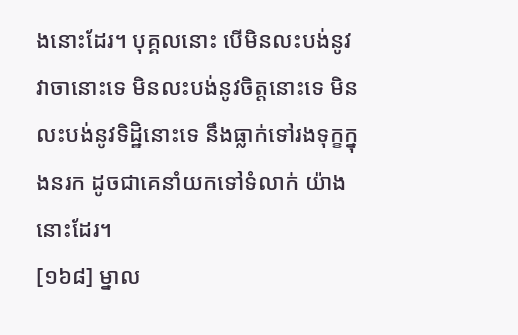ងនោះដែរ។ បុគ្គលនោះ បើមិនលះបង់នូវវាចានោះទេ មិនលះបង់នូវចិត្តនោះទេ មិនលះបង់នូវទិដ្ឋិនោះទេ នឹងធ្លាក់ទៅរងទុក្ខក្នុងនរក ដូចជាគេនាំយកទៅទំលាក់ យ៉ាងនោះដែរ។
[១៦៨] ម្នាល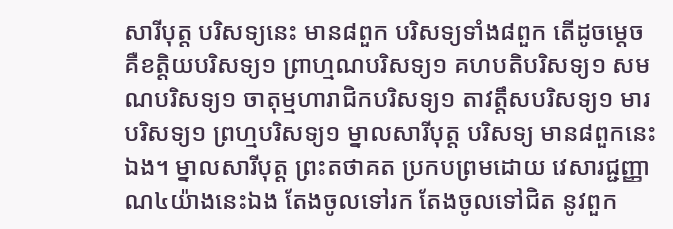សារីបុត្ត បរិសទ្យនេះ មាន៨ពួក បរិសទ្យទាំង៨ពួក តើដូចម្តេច គឺខត្តិយបរិសទ្យ១ ព្រាហ្មណបរិសទ្យ១ គហបតិបរិសទ្យ១ សមណបរិសទ្យ១ ចាតុម្មហារាជិកបរិសទ្យ១ តាវត្តឹសបរិសទ្យ១ មារបរិសទ្យ១ ព្រហ្មបរិសទ្យ១ ម្នាលសារីបុត្ត បរិសទ្យ មាន៨ពួកនេះឯង។ ម្នាលសារីបុត្ត ព្រះតថាគត ប្រកបព្រមដោយ វេសារជ្ជញ្ញាណ៤យ៉ាងនេះឯង តែងចូលទៅរក តែងចូលទៅជិត នូវពួក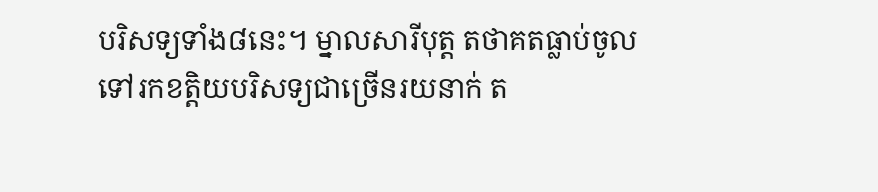បរិសទ្យទាំង៨នេះ។ ម្នាលសារីបុត្ត តថាគតធ្លាប់ចូលទៅរកខត្តិយបរិសទ្យជាច្រើនរយនាក់ ត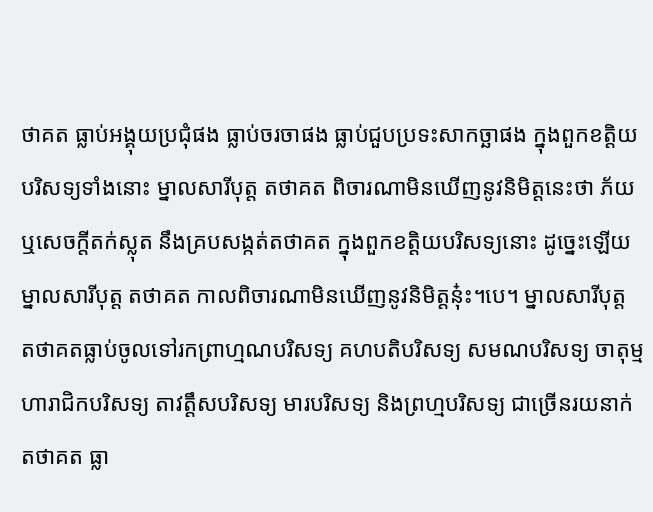ថាគត ធ្លាប់អង្គុយប្រជុំផង ធ្លាប់ចរចាផង ធ្លាប់ជួបប្រទះសាកច្ឆាផង ក្នុងពួកខត្តិយបរិសទ្យទាំងនោះ ម្នាលសារីបុត្ត តថាគត ពិចារណាមិនឃើញនូវនិមិត្តនេះថា ភ័យ ឬសេចក្តីតក់ស្លុត នឹងគ្របសង្កត់តថាគត ក្នុងពួកខត្តិយបរិសទ្យនោះ ដូច្នេះឡើយ ម្នាលសារីបុត្ត តថាគត កាលពិចារណាមិនឃើញនូវនិមិត្តនុ៎ះ។បេ។ ម្នាលសារីបុត្ត តថាគតធ្លាប់ចូលទៅរកព្រាហ្មណបរិសទ្យ គហបតិបរិសទ្យ សមណបរិសទ្យ ចាតុម្មហារាជិកបរិសទ្យ តាវត្តឹសបរិសទ្យ មារបរិសទ្យ និងព្រហ្មបរិសទ្យ ជាច្រើនរយនាក់ តថាគត ធ្លា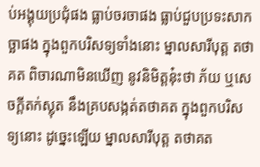ប់អង្គុយប្រជុំផង ធ្លាប់ចរចាផង ធ្លាប់ជួបប្រទះសាកច្ឆាផង ក្នុងពួកបរិសទ្យទាំងនោះ ម្នាលសារីបុត្ត តថាគត ពិចារណាមិនឃើញ នូវនិមិត្តនុ៎ះថា ភ័យ ឬសេចក្តីតក់ស្លុត នឹងគ្របសង្កត់តថាគត ក្នុងពួកបរិសទ្យនោះ ដូច្នេះឡើយ ម្នាលសារីបុត្ត តថាគត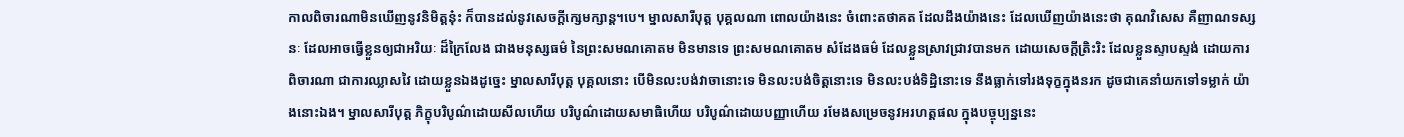កាលពិចារណាមិនឃើញនូវនិមិត្តនុ៎ះ ក៏បានដល់នូវសេចក្តីក្សេមក្សាន្ត។បេ។ ម្នាលសារីបុត្ត បុគ្គលណា ពោលយ៉ាងនេះ ចំពោះតថាគត ដែលដឹងយ៉ាងនេះ ដែលឃើញយ៉ាងនេះថា គុណវិសេស គឺញាណទស្សនៈ ដែលអាចធ្វើខ្លួនឲ្យជាអរិយៈ ដ៏ក្រៃលែង ជាងមនុស្សធម៌ នៃព្រះសមណគោតម មិនមានទេ ព្រះសមណគោតម សំដែងធម៌ ដែលខ្លួនស្រាវជ្រាវបានមក ដោយសេចក្តីត្រិះរិះ ដែលខ្លួនស្ទាបស្ទង់ ដោយការពិចារណា ជាការឈ្លាសវៃ ដោយខ្លួនឯងដូច្នេះ ម្នាលសារីបុត្ត បុគ្គលនោះ បើមិនលះបង់វាចានោះទេ មិនលះបង់ចិត្តនោះទេ មិនលះបង់ទិដ្ឋិនោះទេ នឹងធ្លាក់ទៅរងទុក្ខក្នុងនរក ដូចជាគេនាំយកទៅទម្លាក់ យ៉ាងនោះឯង។ ម្នាលសារីបុត្ត ភិក្ខុបរិបូណ៌ដោយសីលហើយ បរិបូណ៌ដោយសមាធិហើយ បរិបូណ៌ដោយបញ្ញាហើយ រមែងសម្រេចនូវអរហត្តផល ក្នុងបច្ចុប្បន្ននេះ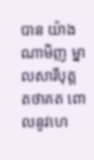បាន យ៉ាងណាមិញ ម្នាលសារីបុត្ត តថាគត ពោលនូវហេ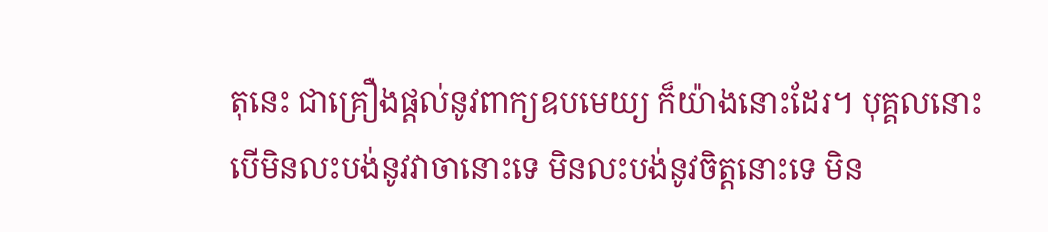តុនេះ ជាគ្រឿងផ្តល់នូវពាក្យឧបមេយ្យ ក៏យ៉ាងនោះដែរ។ បុគ្គលនោះ បើមិនលះបង់នូវវាចានោះទេ មិនលះបង់នូវចិត្តនោះទេ មិន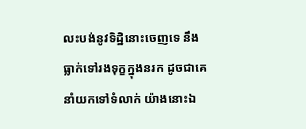លះបង់នូវទិដ្ឋិនោះចេញទេ នឹងធ្លាក់ទៅរងទុក្ខក្នុងនរក ដូចជាគេនាំយកទៅទំលាក់ យ៉ាងនោះឯ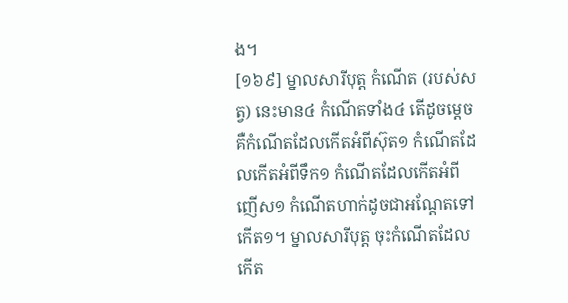ង។
[១៦៩] ម្នាលសារីបុត្ត កំណើត (របស់សត្វ) នេះមាន៤ កំណើតទាំង៤ តើដូចម្តេច គឺកំណើតដែលកើតអំពីស៊ុត១ កំណើតដែលកើតអំពីទឹក១ កំណើតដែលកើតអំពីញើស១ កំណើតហាក់ដូចជាអណ្តែតទៅកើត១។ ម្នាលសារីបុត្ត ចុះកំណើតដែលកើត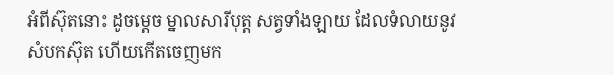អំពីស៊ុតនោះ ដូចម្តេច ម្នាលសារីបុត្ត សត្វទាំងឡាយ ដែលទំលាយនូវសំបកស៊ុត ហើយកើតចេញមក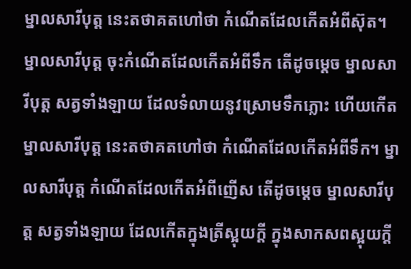ម្នាលសារីបុត្ត នេះតថាគតហៅថា កំណើតដែលកើតអំពីស៊ុត។ ម្នាលសារីបុត្ត ចុះកំណើតដែលកើតអំពីទឹក តើដូចម្តេច ម្នាលសារីបុត្ត សត្វទាំងឡាយ ដែលទំលាយនូវស្រោមទឹកភ្លោះ ហើយកើត ម្នាលសារីបុត្ត នេះតថាគតហៅថា កំណើតដែលកើតអំពីទឹក។ ម្នាលសារីបុត្ត កំណើតដែលកើតអំពីញើស តើដូចម្តេច ម្នាលសារីបុត្ត សត្វទាំងឡាយ ដែលកើតក្នុងត្រីស្អុយក្តី ក្នុងសាកសពស្អុយក្តី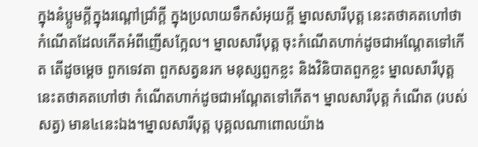ក្នុងនំប្អូមក្តីក្នុងរណ្តៅជ្រាំក្តី ក្នុងប្រលាយទឹកសំអុយក្តី ម្នាលសារីបុត្ត នេះតថាគតហៅថា កំណើតដែលកើតអំពីញើសក្អែល។ ម្នាលសារីបុត្ត ចុះកំណើតហាក់ដូចជាអណ្តែតទៅកើត តើដូចម្តេច ពួកទេវតា ពួកសត្វនរក មនុស្សពួកខ្លះ និងវិនិបាតពួកខ្លះ ម្នាលសារីបុត្ត នេះតថាគតហៅថា កំណើតហាក់ដូចជាអណ្តែតទៅកើត។ ម្នាលសារីបុត្ត កំណើត (របស់សត្វ) មាន៤នេះឯង។ម្នាលសារីបុត្ត បុគ្គលណាពោលយ៉ាង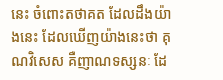នេះ ចំពោះតថាគត ដែលដឹងយ៉ាងនេះ ដែលឃើញយ៉ាងនេះថា គុណវិសេស គឺញាណទស្សនៈ ដែ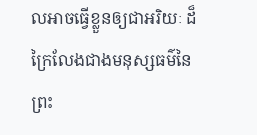លអាចធ្វើខ្លួនឲ្យជាអរិយៈ ដ៏ក្រៃលែងជាងមនុស្សធម៌នៃព្រះ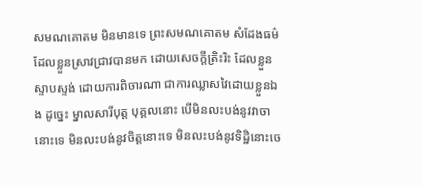សមណគោតម មិនមានទេ ព្រះសមណគោតម សំដែងធម៌ដែលខ្លួនស្រាវជ្រាវបានមក ដោយសេចក្តីត្រិះរិះ ដែលខ្លួនស្ទាបស្ទង់ ដោយការពិចារណា ជាការឈ្លាសវៃដោយខ្លួនឯង ដូច្នេះ ម្នាលសារីបុត្ត បុគ្គលនោះ បើមិនលះបង់នូវវាចានោះទេ មិនលះបង់នូវចិត្តនោះទេ មិនលះបង់នូវទិដ្ឋិនោះចេ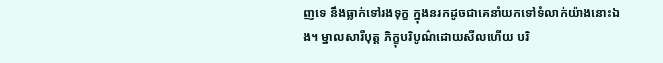ញទេ នឹងធ្លាក់ទៅរងទុក្ខ ក្នុងនរកដូចជាគេនាំយកទៅទំលាក់យ៉ាងនោះឯង។ ម្នាលសារីបុត្ត ភិក្ខុបរិបូណ៌ដោយសីលហើយ បរិ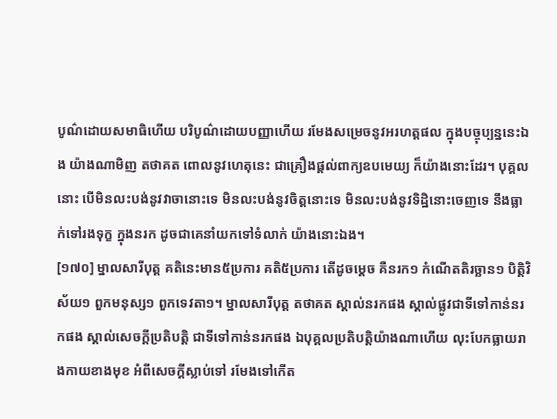បូណ៌ដោយសមាធិហើយ បរិបូណ៌ដោយបញ្ញាហើយ រមែងសម្រេចនូវអរហត្តផល ក្នុងបច្ចុប្បន្ននេះឯង យ៉ាងណាមិញ តថាគត ពោលនូវហេតុនេះ ជាគ្រឿងផ្តល់ពាក្យឧបមេយ្យ ក៏យ៉ាងនោះដែរ។ បុគ្គលនោះ បើមិនលះបង់នូវវាចានោះទេ មិនលះបង់នូវចិត្តនោះទេ មិនលះបង់នូវទិដ្ឋិនោះចេញទេ នឹងធ្លាក់ទៅរងទុក្ខ ក្នុងនរក ដូចជាគេនាំយកទៅទំលាក់ យ៉ាងនោះឯង។
[១៧០] ម្នាលសារីបុត្ត គតិនេះមាន៥ប្រការ គតិ៥ប្រការ តើដូចម្តេច គឺនរក១ កំណើតតិរច្ឆាន១ បិត្តិវិស័យ១ ពួកមនុស្ស១ ពួកទេវតា១។ ម្នាលសារីបុត្ត តថាគត ស្គាល់នរកផង ស្គាល់ផ្លូវជាទីទៅកាន់នរកផង ស្គាល់សេចក្តីប្រតិបត្តិ ជាទីទៅកាន់នរកផង ឯបុគ្គលប្រតិបត្តិយ៉ាងណាហើយ លុះបែកធ្លាយរាងកាយខាងមុខ អំពីសេចក្តីស្លាប់ទៅ រមែងទៅកើត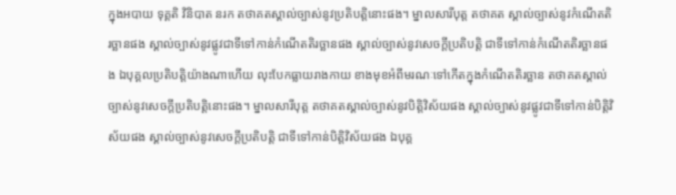ក្នុងអបាយ ទុគ្គតិ វិនិបាត នរក តថាគតស្គាល់ច្បាស់នូវប្រតិបត្តិនោះផង។ ម្នាលសារីបុត្ត តថាគត ស្គាល់ច្បាស់នូវកំណើតតិរច្ឆានផង ស្គាល់ច្បាស់នូវផ្លូវជាទីទៅកាន់កំណើតតិរច្ឆានផង ស្គាល់ច្បាស់នូវសេចក្តីប្រតិបត្តិ ជាទីទៅកាន់កំណើតតិរច្ឆានផង ឯបុគ្គលប្រតិបត្តិយ៉ាងណាហើយ លុះបែកធ្លាយរាងកាយ ខាងមុខអំពីមរណៈទៅកើតក្នុងកំណើតតិរច្ឆាន តថាគតស្គាល់ច្បាស់នូវសេចក្តីប្រតិបត្តិនោះផង។ ម្នាលសារីបុត្ត តថាគតស្គាល់ច្បាស់នូវបិត្តិវិស័យផង ស្គាល់ច្បាស់នូវផ្លូវជាទីទៅកាន់បិត្តិវិស័យផង ស្គាល់ច្បាស់នូវសេចក្តីប្រតិបត្តិ ជាទីទៅកាន់បិត្តិវិស័យផង ឯបុគ្គ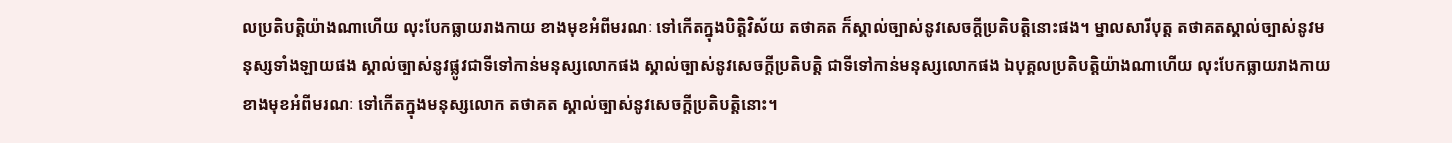លប្រតិបត្តិយ៉ាងណាហើយ លុះបែកធ្លាយរាងកាយ ខាងមុខអំពីមរណៈ ទៅកើតក្នុងបិត្តិវិស័យ តថាគត ក៏ស្គាល់ច្បាស់នូវសេចក្តីប្រតិបត្តិនោះផង។ ម្នាលសារីបុត្ត តថាគតស្គាល់ច្បាស់នូវមនុស្សទាំងឡាយផង ស្គាល់ច្បាស់នូវផ្លូវជាទីទៅកាន់មនុស្សលោកផង ស្គាល់ច្បាស់នូវសេចក្តីប្រតិបត្តិ ជាទីទៅកាន់មនុស្សលោកផង ឯបុគ្គលប្រតិបត្តិយ៉ាងណាហើយ លុះបែកធ្លាយរាងកាយ ខាងមុខអំពីមរណៈ ទៅកើតក្នុងមនុស្សលោក តថាគត ស្គាល់ច្បាស់នូវសេចក្តីប្រតិបត្តិនោះ។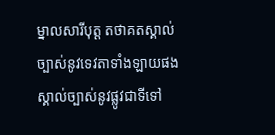ម្នាលសារីបុត្ត តថាគតស្គាល់ច្បាស់នូវទេវតាទាំងឡាយផង ស្គាល់ច្បាស់នូវផ្លូវជាទីទៅ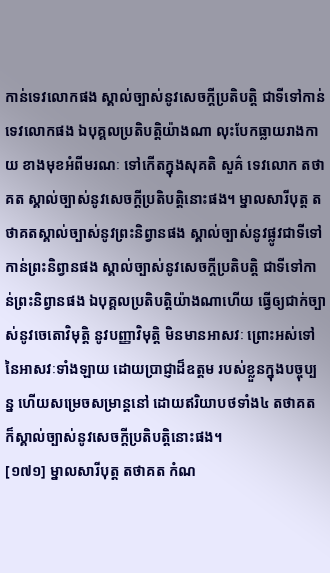កាន់ទេវលោកផង ស្គាល់ច្បាស់នូវសេចក្តីប្រតិបត្តិ ជាទីទៅកាន់ទេវលោកផង ឯបុគ្គលប្រតិបត្តិយ៉ាងណា លុះបែកធ្លាយរាងកាយ ខាងមុខអំពីមរណៈ ទៅកើតក្នុងសុគតិ សួគ៌ ទេវលោក តថាគត ស្គាល់ច្បាស់នូវសេចក្តីប្រតិបត្តិនោះផង។ ម្នាលសារីបុត្ត តថាគតស្គាល់ច្បាស់នូវព្រះនិព្វានផង ស្គាល់ច្បាស់នូវផ្លូវជាទីទៅកាន់ព្រះនិព្វានផង ស្គាល់ច្បាស់នូវសេចក្តីប្រតិបត្តិ ជាទីទៅកាន់ព្រះនិព្វានផង ឯបុគ្គលប្រតិបត្តិយ៉ាងណាហើយ ធ្វើឲ្យជាក់ច្បាស់នូវចេតោវិមុត្តិ នូវបញ្ញាវិមុត្តិ មិនមានអាសវៈ ព្រោះអស់ទៅនៃអាសវៈទាំងឡាយ ដោយប្រាជ្ញាដ៏ឧត្តម របស់ខ្លួនក្នុងបច្ចុប្បន្ន ហើយសម្រេចសម្រាន្តនៅ ដោយឥរិយាបថទាំង៤ តថាគត ក៏ស្គាល់ច្បាស់នូវសេចក្តីប្រតិបត្តិនោះផង។
[១៧១] ម្នាលសារីបុត្ត តថាគត កំណ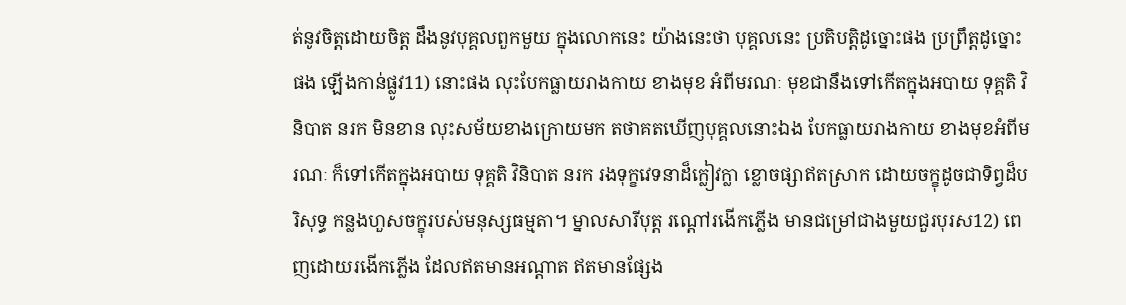ត់នូវចិត្តដោយចិត្ត ដឹងនូវបុគ្គលពួកមួយ ក្នុងលោកនេះ យ៉ាងនេះថា បុគ្គលនេះ ប្រតិបត្តិដូច្នោះផង ប្រព្រឹត្តដូច្នោះផង ឡើងកាន់ផ្លូវ11) នោះផង លុះបែកធ្លាយរាងកាយ ខាងមុខ អំពីមរណៈ មុខជានឹងទៅកើតក្នុងអបាយ ទុគ្គតិ វិនិបាត នរក មិនខាន លុះសម័យខាងក្រោយមក តថាគតឃើញបុគ្គលនោះឯង បែកធ្លាយរាងកាយ ខាងមុខអំពីមរណៈ ក៏ទៅកើតក្នុងអបាយ ទុគ្គតិ វិនិបាត នរក រងទុក្ខវេទនាដ៏ក្លៀវក្លា ខ្លោចផ្សាឥតស្រាក ដោយចក្ខុដូចជាទិព្វដ៏បរិសុទ្ធ កន្លងហួសចក្ខុរបស់មនុស្សធម្មតា។ ម្នាលសារីបុត្ត រណ្តៅរងើកភ្លើង មានជម្រៅជាងមួយជួរបុរស12) ពេញដោយរងើកភ្លើង ដែលឥតមានអណ្តាត ឥតមានផ្សែង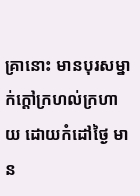គ្រានោះ មានបុរសម្នាក់ក្តៅក្រហល់ក្រហាយ ដោយកំដៅថ្ងៃ មាន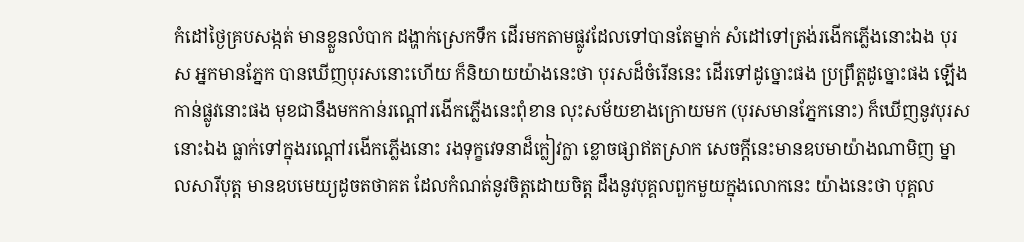កំដៅថ្ងៃគ្របសង្កត់ មានខ្លួនលំបាក ដង្ហាក់ស្រេកទឹក ដើរមកតាមផ្លូវដែលទៅបានតែម្នាក់ សំដៅទៅត្រង់រងើកភ្លើងនោះឯង បុរស អ្នកមានភ្នែក បានឃើញបុរសនោះហើយ ក៏និយាយយ៉ាងនេះថា បុរសដ៏ចំរើននេះ ដើរទៅដូច្នោះផង ប្រព្រឹត្តដូច្នោះផង ឡើងកាន់ផ្លូវនោះផង មុខជានឹងមកកាន់រណ្តៅរងើកភ្លើងនេះពុំខាន លុះសម័យខាងក្រោយមក (បុរសមានភ្នែកនោះ) ក៏ឃើញនូវបុរសនោះឯង ធ្លាក់ទៅក្នុងរណ្តៅរងើកភ្លើងនោះ រងទុក្ខវេទនាដ៏ក្លៀវក្លា ខ្លោចផ្សាឥតស្រាក សេចក្តីនេះមានឧបមាយ៉ាងណាមិញ ម្នាលសារីបុត្ត មានឧបមេយ្យដូចតថាគត ដែលកំណត់នូវចិត្តដោយចិត្ត ដឹងនូវបុគ្គលពួកមួយក្នុងលោកនេះ យ៉ាងនេះថា បុគ្គល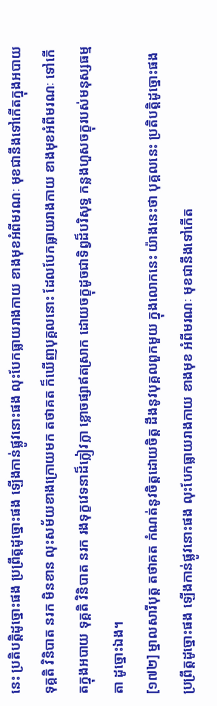នេះ ប្រតិបត្តិដូច្នោះផង ប្រព្រឹត្តដូច្នោះផង ឡើងកាន់ផ្លូវនោះផង លុះបែកធ្លាយរាងកាយ ខាងមុខអំពីមរណៈ មុខជានឹងទៅកើតក្នុងអបាយ ទុគ្គតិ វិនិបាត នរក មិនខាន លុះសម័យខាងក្រោយមក តថាគត ក៏ឃើញបុគ្គលនោះ ដែលបែកធ្លាយរាងកាយ ខាងមុខអំពីមរណៈ ទៅកើតក្នុងអបាយ ទុគ្គតិ វិនិបាត នរក រងទុក្ខវេទនាដ៏ក្លៀវក្លា ខ្លោចផ្សាឥតស្រាក ដោយចក្ខុដូចជាទិព្វដ៏បរិសុទ្ធ កន្លងហួសចក្ខុរបស់មនុស្សធម្មតា ដូច្នោះឯង។
[១៧២] ម្នាលសារីបុត្ត តថាគត កំណត់នូវចិត្តដោយចិត្ត ដឹងនូវបុគ្គលពួកមួយ ក្នុងលោកនេះ យ៉ាងនេះថា បុគ្គលនេះ ប្រតិបត្តិដូច្នោះផង ប្រព្រឹត្តដូច្នោះផង ឡើងកាន់ផ្លូវនោះផង លុះបែកធ្លាយរាងកាយ ខាងមុខ អំពីមរណៈ មុខជានឹងទៅកើត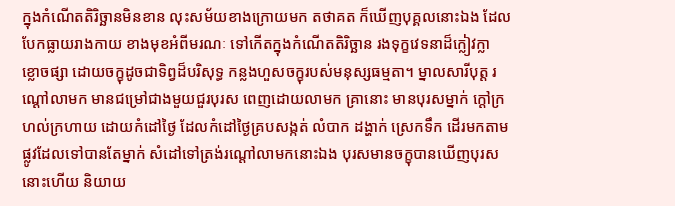ក្នុងកំណើតតិរិច្ឆានមិនខាន លុះសម័យខាងក្រោយមក តថាគត ក៏ឃើញបុគ្គលនោះឯង ដែលបែកធ្លាយរាងកាយ ខាងមុខអំពីមរណៈ ទៅកើតក្នុងកំណើតតិរិច្ឆាន រងទុក្ខវេទនាដ៏ក្លៀវក្លា ខ្លោចផ្សា ដោយចក្ខុដូចជាទិព្វដ៏បរិសុទ្ធ កន្លងហួសចក្ខុរបស់មនុស្សធម្មតា។ ម្នាលសារីបុត្ត រណ្តៅលាមក មានជម្រៅជាងមួយជួរបុរស ពេញដោយលាមក គ្រានោះ មានបុរសម្នាក់ ក្តៅក្រហល់ក្រហាយ ដោយកំដៅថ្ងៃ ដែលកំដៅថ្ងៃគ្របសង្កត់ លំបាក ដង្ហាក់ ស្រេកទឹក ដើរមកតាមផ្លូវដែលទៅបានតែម្នាក់ សំដៅទៅត្រង់រណ្តៅលាមកនោះឯង បុរសមានចក្ខុបានឃើញបុរសនោះហើយ និយាយ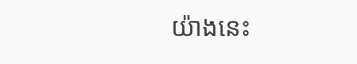យ៉ាងនេះ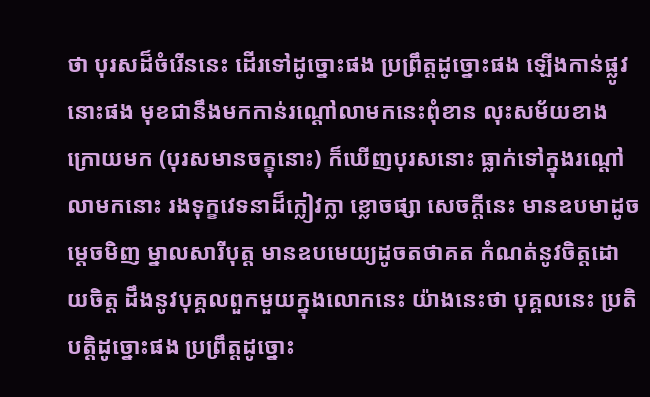ថា បុរសដ៏ចំរើននេះ ដើរទៅដូច្នោះផង ប្រព្រឹត្តដូច្នោះផង ឡើងកាន់ផ្លូវនោះផង មុខជានឹងមកកាន់រណ្តៅលាមកនេះពុំខាន លុះសម័យខាងក្រោយមក (បុរសមានចក្ខុនោះ) ក៏ឃើញបុរសនោះ ធ្លាក់ទៅក្នុងរណ្តៅលាមកនោះ រងទុក្ខវេទនាដ៏ក្លៀវក្លា ខ្លោចផ្សា សេចក្តីនេះ មានឧបមាដូចម្តេចមិញ ម្នាលសារីបុត្ត មានឧបមេយ្យដូចតថាគត កំណត់នូវចិត្តដោយចិត្ត ដឹងនូវបុគ្គលពួកមួយក្នុងលោកនេះ យ៉ាងនេះថា បុគ្គលនេះ ប្រតិបត្តិដូច្នោះផង ប្រព្រឹត្តដូច្នោះ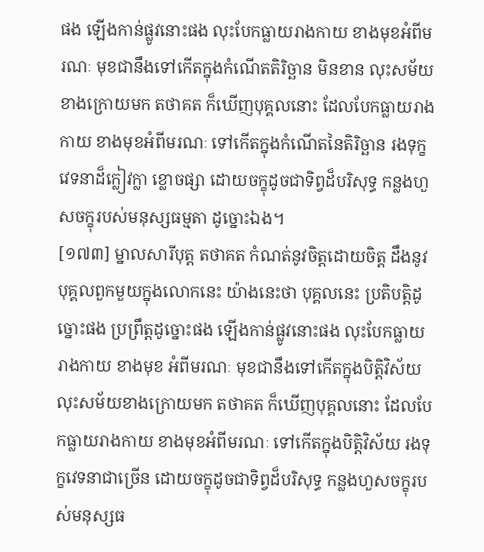ផង ឡើងកាន់ផ្លូវនោះផង លុះបែកធ្លាយរាងកាយ ខាងមុខអំពីមរណៈ មុខជានឹងទៅកើតក្នុងកំណើតតិរិច្ឆាន មិនខាន លុះសម័យខាងក្រោយមក តថាគត ក៏ឃើញបុគ្គលនោះ ដែលបែកធ្លាយរាងកាយ ខាងមុខអំពីមរណៈ ទៅកើតក្នុងកំណើតនៃតិរិច្ឆាន រងទុក្ខវេទនាដ៏ក្លៀវក្លា ខ្លោចផ្សា ដោយចក្ខុដូចជាទិព្វដ៏បរិសុទ្ធ កន្លងហួសចក្ខុរបស់មនុស្សធម្មតា ដូច្នោះឯង។
[១៧៣] ម្នាលសារីបុត្ត តថាគត កំណត់នូវចិត្តដោយចិត្ត ដឹងនូវបុគ្គលពួកមួយក្នុងលោកនេះ យ៉ាងនេះថា បុគ្គលនេះ ប្រតិបត្តិដូច្នោះផង ប្រព្រឹត្តដូច្នោះផង ឡើងកាន់ផ្លូវនោះផង លុះបែកធ្លាយរាងកាយ ខាងមុខ អំពីមរណៈ មុខជានឹងទៅកើតក្នុងបិត្តិវិស័យ លុះសម័យខាងក្រោយមក តថាគត ក៏ឃើញបុគ្គលនោះ ដែលបែកធ្លាយរាងកាយ ខាងមុខអំពីមរណៈ ទៅកើតក្នុងបិត្តិវិស័យ រងទុក្ខវេទនាជាច្រើន ដោយចក្ខុដូចជាទិព្វដ៏បរិសុទ្ធ កន្លងហួសចក្ខុរបស់មនុស្សធ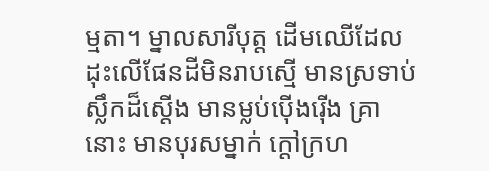ម្មតា។ ម្នាលសារីបុត្ត ដើមឈើដែលដុះលើផែនដីមិនរាបស្មើ មានស្រទាប់ស្លឹកដ៏ស្តើង មានម្លប់ប៉ើងរ៉ើង គ្រានោះ មានបុរសម្នាក់ ក្តៅក្រហ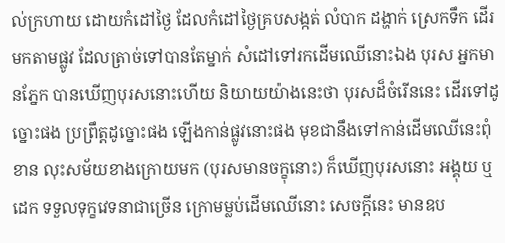ល់ក្រហាយ ដោយកំដៅថ្ងៃ ដែលកំដៅថ្ងៃគ្របសង្កត់ លំបាក ដង្ហាក់ ស្រេកទឹក ដើរមកតាមផ្លូវ ដែលត្រាច់ទៅបានតែម្នាក់ សំដៅទៅរកដើមឈើនោះឯង បុរស អ្នកមានភ្នែក បានឃើញបុរសនោះហើយ និយាយយ៉ាងនេះថា បុរសដ៏ចំរើននេះ ដើរទៅដូច្នោះផង ប្រព្រឹត្តដូច្នោះផង ឡើងកាន់ផ្លូវនោះផង មុខជានឹងទៅកាន់ដើមឈើនេះពុំខាន លុះសម័យខាងក្រោយមក (បុរសមានចក្ខុនោះ) ក៏ឃើញបុរសនោះ អង្គុយ ឬដេក ទទួលទុក្ខវេទនាជាច្រើន ក្រោមម្លប់ដើមឈើនោះ សេចក្តីនេះ មានឧប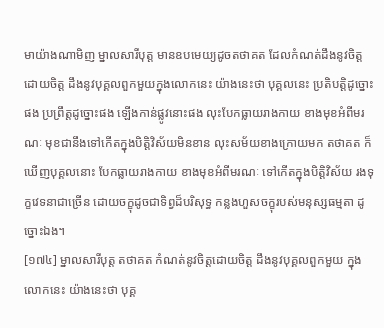មាយ៉ាងណាមិញ ម្នាលសារីបុត្ត មានឧបមេយ្យដូចតថាគត ដែលកំណត់ដឹងនូវចិត្តដោយចិត្ត ដឹងនូវបុគ្គលពួកមួយក្នុងលោកនេះ យ៉ាងនេះថា បុគ្គលនេះ ប្រតិបត្តិដូច្នោះផង ប្រព្រឹត្តដូច្នោះផង ឡើងកាន់ផ្លូវនោះផង លុះបែកធ្លាយរាងកាយ ខាងមុខអំពីមរណៈ មុខជានឹងទៅកើតក្នុងបិត្តិវិស័យមិនខាន លុះសម័យខាងក្រោយមក តថាគត ក៏ឃើញបុគ្គលនោះ បែកធ្លាយរាងកាយ ខាងមុខអំពីមរណៈ ទៅកើតក្នុងបិត្តិវិស័យ រងទុក្ខវេទនាជាច្រើន ដោយចក្ខុដូចជាទិព្វដ៏បរិសុទ្ធ កន្លងហួសចក្ខុរបស់មនុស្សធម្មតា ដូច្នោះឯង។
[១៧៤] ម្នាលសារីបុត្ត តថាគត កំណត់នូវចិត្តដោយចិត្ត ដឹងនូវបុគ្គលពួកមួយ ក្នុងលោកនេះ យ៉ាងនេះថា បុគ្គ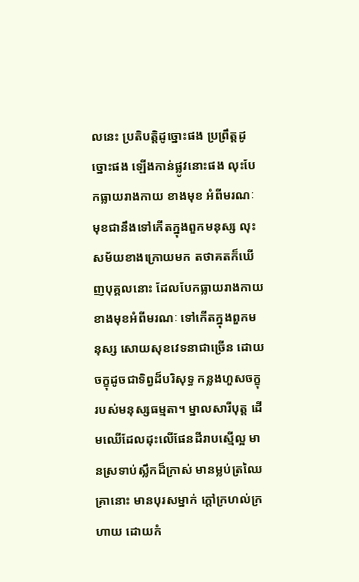លនេះ ប្រតិបត្តិដូច្នោះផង ប្រព្រឹត្តដូច្នោះផង ឡើងកាន់ផ្លូវនោះផង លុះបែកធ្លាយរាងកាយ ខាងមុខ អំពីមរណៈ មុខជានឹងទៅកើតក្នុងពួកមនុស្ស លុះសម័យខាងក្រោយមក តថាគតក៏ឃើញបុគ្គលនោះ ដែលបែកធ្លាយរាងកាយ ខាងមុខអំពីមរណៈ ទៅកើតក្នុងពួកមនុស្ស សោយសុខវេទនាជាច្រើន ដោយចក្ខុដូចជាទិព្វដ៏បរិសុទ្ធ កន្លងហួសចក្ខុរបស់មនុស្សធម្មតា។ ម្នាលសារីបុត្ត ដើមឈើដែលដុះលើផែនដីរាបស្មើល្អ មានស្រទាប់ស្លឹកដ៏ក្រាស់ មានម្លប់ត្រឈៃ គ្រានោះ មានបុរសម្នាក់ ក្តៅក្រហល់ក្រហាយ ដោយកំ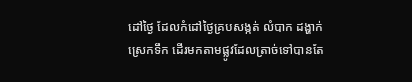ដៅថ្ងៃ ដែលកំដៅថ្ងៃគ្របសង្កត់ លំបាក ដង្ហាក់ ស្រេកទឹក ដើរមកតាមផ្លូវដែលត្រាច់ទៅបានតែ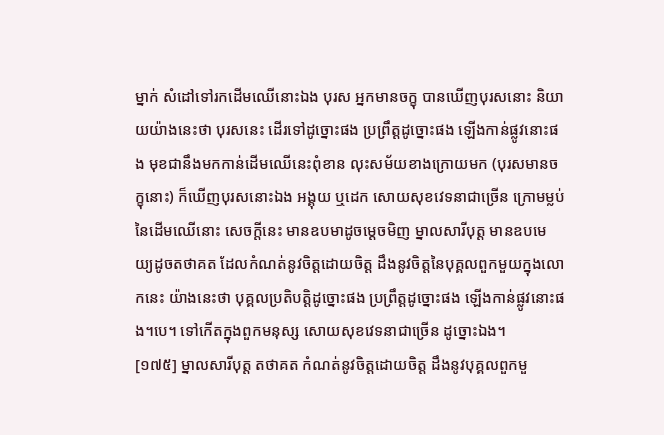ម្នាក់ សំដៅទៅរកដើមឈើនោះឯង បុរស អ្នកមានចក្ខុ បានឃើញបុរសនោះ និយាយយ៉ាងនេះថា បុរសនេះ ដើរទៅដូច្នោះផង ប្រព្រឹត្តដូច្នោះផង ឡើងកាន់ផ្លូវនោះផង មុខជានឹងមកកាន់ដើមឈើនេះពុំខាន លុះសម័យខាងក្រោយមក (បុរសមានចក្ខុនោះ) ក៏ឃើញបុរសនោះឯង អង្គុយ ឬដេក សោយសុខវេទនាជាច្រើន ក្រោមម្លប់នៃដើមឈើនោះ សេចក្តីនេះ មានឧបមាដូចម្តេចមិញ ម្នាលសារីបុត្ត មានឧបមេយ្យដូចតថាគត ដែលកំណត់នូវចិត្តដោយចិត្ត ដឹងនូវចិត្តនៃបុគ្គលពួកមួយក្នុងលោកនេះ យ៉ាងនេះថា បុគ្គលប្រតិបត្តិដូច្នោះផង ប្រព្រឹត្តដូច្នោះផង ឡើងកាន់ផ្លូវនោះផង។បេ។ ទៅកើតក្នុងពួកមនុស្ស សោយសុខវេទនាជាច្រើន ដូច្នោះឯង។
[១៧៥] ម្នាលសារីបុត្ត តថាគត កំណត់នូវចិត្តដោយចិត្ត ដឹងនូវបុគ្គលពួកមួ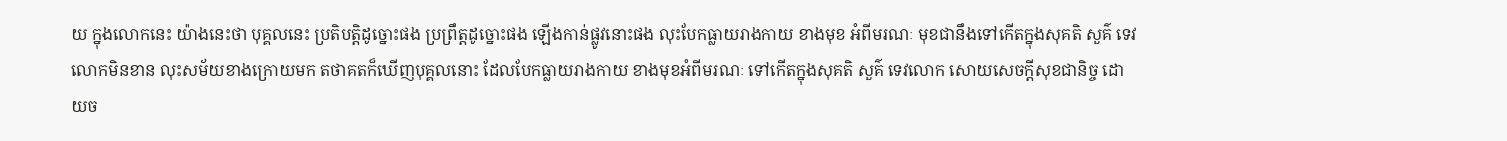យ ក្នុងលោកនេះ យ៉ាងនេះថា បុគ្គលនេះ ប្រតិបត្តិដូច្នោះផង ប្រព្រឹត្តដូច្នោះផង ឡើងកាន់ផ្លូវនោះផង លុះបែកធ្លាយរាងកាយ ខាងមុខ អំពីមរណៈ មុខជានឹងទៅកើតក្នុងសុគតិ សួគ៌ ទេវលោកមិនខាន លុះសម័យខាងក្រោយមក តថាគតក៏ឃើញបុគ្គលនោះ ដែលបែកធ្លាយរាងកាយ ខាងមុខអំពីមរណៈ ទៅកើតក្នុងសុគតិ សួគ៌ ទេវលោក សោយសេចក្តីសុខជានិច្ច ដោយច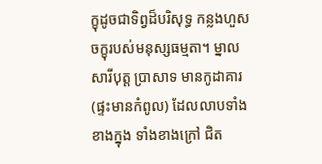ក្ខុដូចជាទិព្វដ៏បរិសុទ្ធ កន្លងហួសចក្ខុរបស់មនុស្សធម្មតា។ ម្នាលសារីបុត្ត ប្រាសាទ មានកូដាគារ (ផ្ទះមានកំពូល) ដែលលាបទាំងខាងក្នុង ទាំងខាងក្រៅ ជិត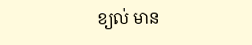ខ្យល់ មាន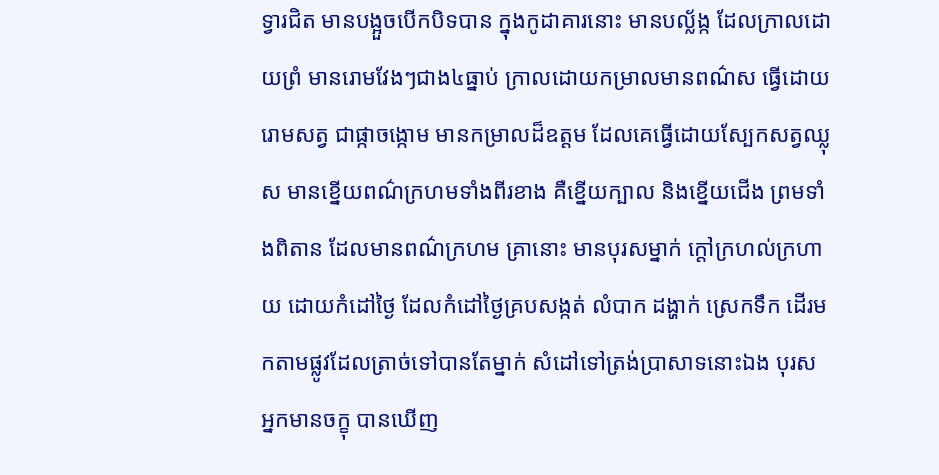ទ្វារជិត មានបង្អួចបើកបិទបាន ក្នុងកូដាគារនោះ មានបល្ល័ង្ក ដែលក្រាលដោយព្រំ មានរោមវែងៗជាង៤ធ្នាប់ ក្រាលដោយកម្រាលមានពណ៌ស ធ្វើដោយរោមសត្វ ជាផ្កាចង្កោម មានកម្រាលដ៏ឧត្តម ដែលគេធ្វើដោយស្បែកសត្វឈ្លុស មានខ្នើយពណ៌ក្រហមទាំងពីរខាង គឺខ្នើយក្បាល និងខ្នើយជើង ព្រមទាំងពិតាន ដែលមានពណ៌ក្រហម គ្រានោះ មានបុរសម្នាក់ ក្តៅក្រហល់ក្រហាយ ដោយកំដៅថ្ងៃ ដែលកំដៅថ្ងៃគ្របសង្កត់ លំបាក ដង្ហាក់ ស្រេកទឹក ដើរមកតាមផ្លូវដែលត្រាច់ទៅបានតែម្នាក់ សំដៅទៅត្រង់ប្រាសាទនោះឯង បុរស អ្នកមានចក្ខុ បានឃើញ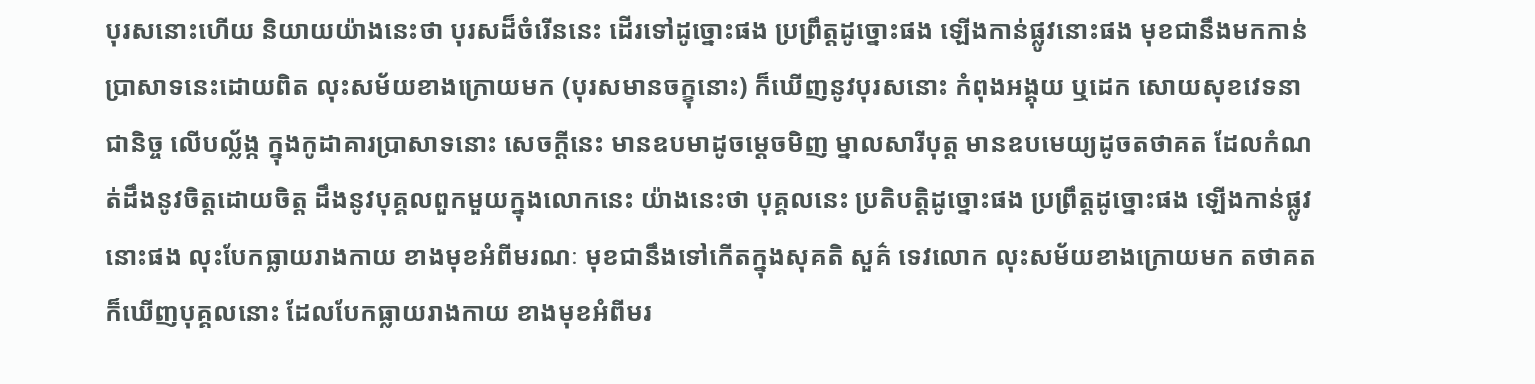បុរសនោះហើយ និយាយយ៉ាងនេះថា បុរសដ៏ចំរើននេះ ដើរទៅដូច្នោះផង ប្រព្រឹត្តដូច្នោះផង ឡើងកាន់ផ្លូវនោះផង មុខជានឹងមកកាន់ប្រាសាទនេះដោយពិត លុះសម័យខាងក្រោយមក (បុរសមានចក្ខុនោះ) ក៏ឃើញនូវបុរសនោះ កំពុងអង្គុយ ឬដេក សោយសុខវេទនាជានិច្ច លើបល្ល័ង្ក ក្នុងកូដាគារប្រាសាទនោះ សេចក្តីនេះ មានឧបមាដូចម្តេចមិញ ម្នាលសារីបុត្ត មានឧបមេយ្យដូចតថាគត ដែលកំណត់ដឹងនូវចិត្តដោយចិត្ត ដឹងនូវបុគ្គលពួកមួយក្នុងលោកនេះ យ៉ាងនេះថា បុគ្គលនេះ ប្រតិបត្តិដូច្នោះផង ប្រព្រឹត្តដូច្នោះផង ឡើងកាន់ផ្លូវនោះផង លុះបែកធ្លាយរាងកាយ ខាងមុខអំពីមរណៈ មុខជានឹងទៅកើតក្នុងសុគតិ សួគ៌ ទេវលោក លុះសម័យខាងក្រោយមក តថាគត ក៏ឃើញបុគ្គលនោះ ដែលបែកធ្លាយរាងកាយ ខាងមុខអំពីមរ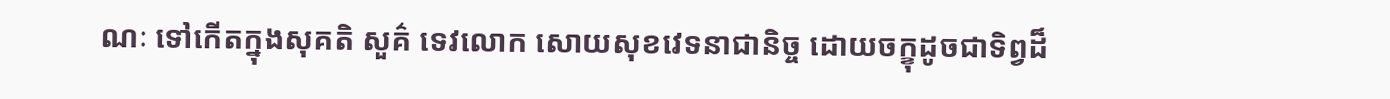ណៈ ទៅកើតក្នុងសុគតិ សួគ៌ ទេវលោក សោយសុខវេទនាជានិច្ច ដោយចក្ខុដូចជាទិព្វដ៏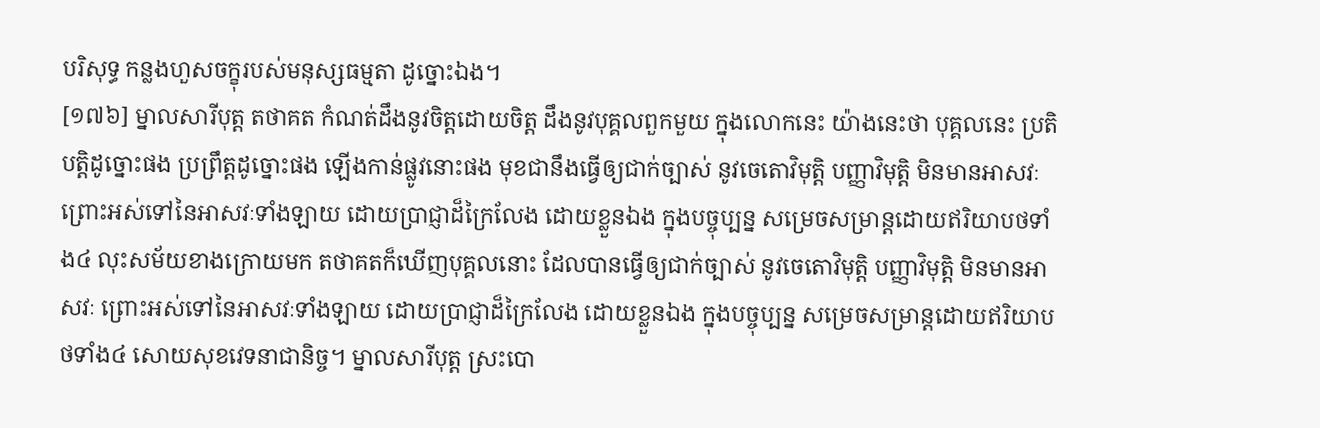បរិសុទ្ធ កន្លងហួសចក្ខុរបស់មនុស្សធម្មតា ដូច្នោះឯង។
[១៧៦] ម្នាលសារីបុត្ត តថាគត កំណត់ដឹងនូវចិត្តដោយចិត្ត ដឹងនូវបុគ្គលពួកមួយ ក្នុងលោកនេះ យ៉ាងនេះថា បុគ្គលនេះ ប្រតិបត្តិដូច្នោះផង ប្រព្រឹត្តដូច្នោះផង ឡើងកាន់ផ្លូវនោះផង មុខជានឹងធ្វើឲ្យជាក់ច្បាស់ នូវចេតោវិមុត្តិ បញ្ញាវិមុត្តិ មិនមានអាសវៈ ព្រោះអស់ទៅនៃអាសវៈទាំងឡាយ ដោយប្រាជ្ញាដ៏ក្រៃលែង ដោយខ្លួនឯង ក្នុងបច្ចុប្បន្ន សម្រេចសម្រាន្តដោយឥរិយាបថទាំង៤ លុះសម័យខាងក្រោយមក តថាគតក៏ឃើញបុគ្គលនោះ ដែលបានធ្វើឲ្យជាក់ច្បាស់ នូវចេតោវិមុត្តិ បញ្ញាវិមុត្តិ មិនមានអាសវៈ ព្រោះអស់ទៅនៃអាសវៈទាំងឡាយ ដោយប្រាជ្ញាដ៏ក្រៃលែង ដោយខ្លួនឯង ក្នុងបច្ចុប្បន្ន សម្រេចសម្រាន្តដោយឥរិយាបថទាំង៤ សោយសុខវេទនាជានិច្ច។ ម្នាលសារីបុត្ត ស្រះបោ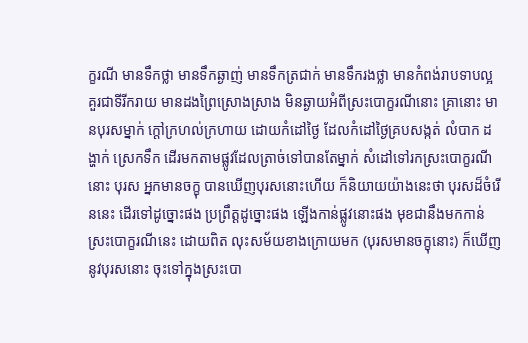ក្ខរណី មានទឹកថ្លា មានទឹកឆ្ងាញ់ មានទឹកត្រជាក់ មានទឹករងថ្លា មានកំពង់រាបទាបល្អ គួរជាទីរីករាយ មានដងព្រៃស្រោងស្រាង មិនឆ្ងាយអំពីស្រះបោក្ខរណីនោះ គ្រានោះ មានបុរសម្នាក់ ក្តៅក្រហល់ក្រហាយ ដោយកំដៅថ្ងៃ ដែលកំដៅថ្ងៃគ្របសង្កត់ លំបាក ដង្ហាក់ ស្រេកទឹក ដើរមកតាមផ្លូវដែលត្រាច់ទៅបានតែម្នាក់ សំដៅទៅរកស្រះបោក្ខរណីនោះ បុរស អ្នកមានចក្ខុ បានឃើញបុរសនោះហើយ ក៏និយាយយ៉ាងនេះថា បុរសដ៏ចំរើននេះ ដើរទៅដូច្នោះផង ប្រព្រឹត្តដូច្នោះផង ឡើងកាន់ផ្លូវនោះផង មុខជានឹងមកកាន់ស្រះបោក្ខរណីនេះ ដោយពិត លុះសម័យខាងក្រោយមក (បុរសមានចក្ខុនោះ) ក៏ឃើញនូវបុរសនោះ ចុះទៅក្នុងស្រះបោ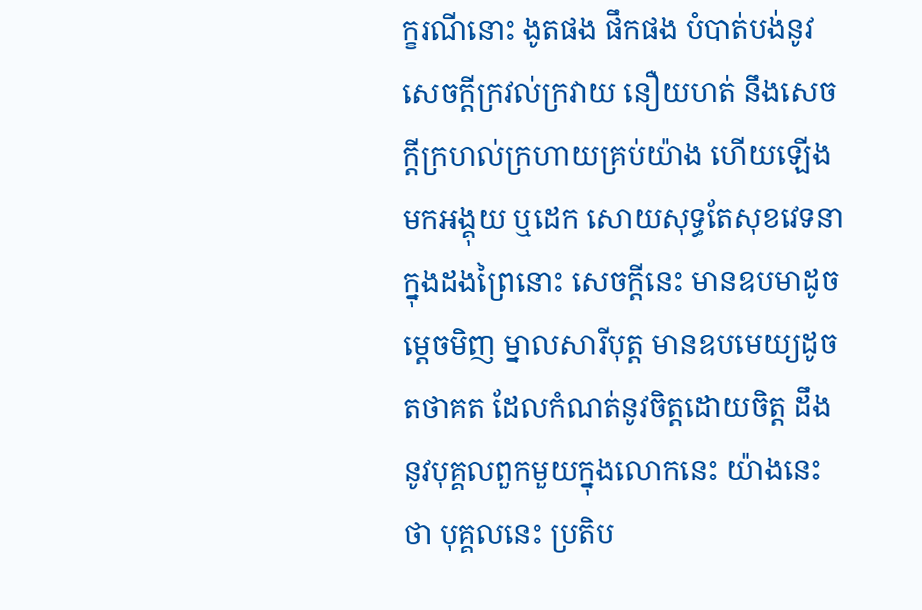ក្ខរណីនោះ ងូតផង ផឹកផង បំបាត់បង់នូវសេចក្តីក្រវល់ក្រវាយ នឿយហត់ នឹងសេចក្តីក្រហល់ក្រហាយគ្រប់យ៉ាង ហើយឡើងមកអង្គុយ ឬដេក សោយសុទ្ធតែសុខវេទនា ក្នុងដងព្រៃនោះ សេចក្តីនេះ មានឧបមាដូចម្តេចមិញ ម្នាលសារីបុត្ត មានឧបមេយ្យដូចតថាគត ដែលកំណត់នូវចិត្តដោយចិត្ត ដឹងនូវបុគ្គលពួកមួយក្នុងលោកនេះ យ៉ាងនេះថា បុគ្គលនេះ ប្រតិប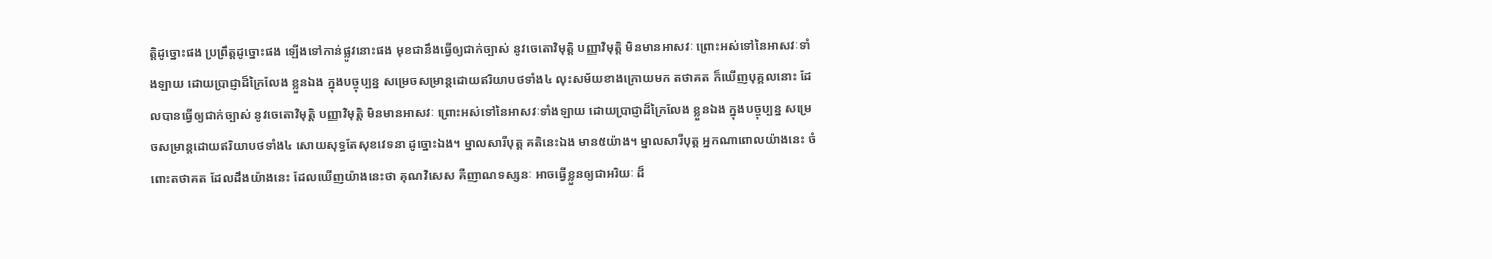ត្តិដូច្នោះផង ប្រព្រឹត្តដូច្នោះផង ឡើងទៅកាន់ផ្លូវនោះផង មុខជានឹងធ្វើឲ្យជាក់ច្បាស់ នូវចេតោវិមុត្តិ បញ្ញាវិមុត្តិ មិនមានអាសវៈ ព្រោះអស់ទៅនៃអាសវៈទាំងឡាយ ដោយប្រាជ្ញាដ៏ក្រៃលែង ខ្លួនឯង ក្នុងបច្ចុប្បន្ន សម្រេចសម្រាន្តដោយឥរិយាបថទាំង៤ លុះសម័យខាងក្រោយមក តថាគត ក៏ឃើញបុគ្គលនោះ ដែលបានធ្វើឲ្យជាក់ច្បាស់ នូវចេតោវិមុត្តិ បញ្ញាវិមុត្តិ មិនមានអាសវៈ ព្រោះអស់ទៅនៃអាសវៈទាំងឡាយ ដោយប្រាជ្ញាដ៏ក្រៃលែង ខ្លួនឯង ក្នុងបច្ចុប្បន្ន សម្រេចសម្រាន្តដោយឥរិយាបថទាំង៤ សោយសុទ្ធតែសុខវេទនា ដូច្នោះឯង។ ម្នាលសារីបុត្ត គតិនេះឯង មាន៥យ៉ាង។ ម្នាលសារីបុត្ត អ្នកណាពោលយ៉ាងនេះ ចំពោះតថាគត ដែលដឹងយ៉ាងនេះ ដែលឃើញយ៉ាងនេះថា គុណវិសេស គឺញាណទស្សនៈ អាចធ្វើខ្លួនឲ្យជាអរិយៈ ដ៏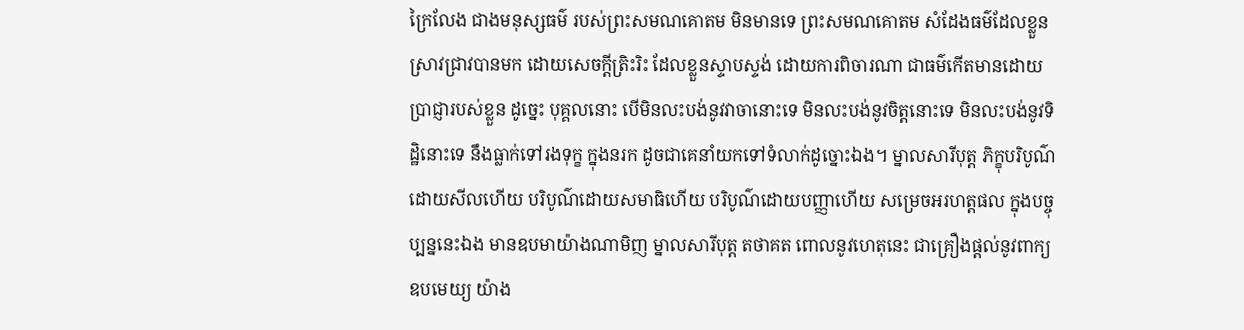ក្រៃលែង ជាងមនុស្សធម៌ របស់ព្រះសមណគោតម មិនមានទេ ព្រះសមណគោតម សំដែងធម៌ដែលខ្លួនស្រាវជ្រាវបានមក ដោយសេចក្តីត្រិះរិះ ដែលខ្លួនស្ទាបស្ទង់ ដោយការពិចារណា ជាធម៌កើតមានដោយប្រាជ្ញារបស់ខ្លួន ដូច្នេះ បុគ្គលនោះ បើមិនលះបង់នូវវាចានោះទេ មិនលះបង់នូវចិត្តនោះទេ មិនលះបង់នូវទិដ្ឋិនោះទេ នឹងធ្លាក់ទៅរងទុក្ខ ក្នុងនរក ដូចជាគេនាំយកទៅទំលាក់ដូច្នោះឯង។ ម្នាលសារីបុត្ត ភិក្ខុបរិបូណ៌ដោយសីលហើយ បរិបូណ៌ដោយសមាធិហើយ បរិបូណ៌ដោយបញ្ញាហើយ សម្រេចអរហត្តផល ក្នុងបច្ចុប្បន្ននេះឯង មានឧបមាយ៉ាងណាមិញ ម្នាលសារីបុត្ត តថាគត ពោលនូវហេតុនេះ ជាគ្រឿងផ្តល់នូវពាក្យឧបមេយ្យ យ៉ាង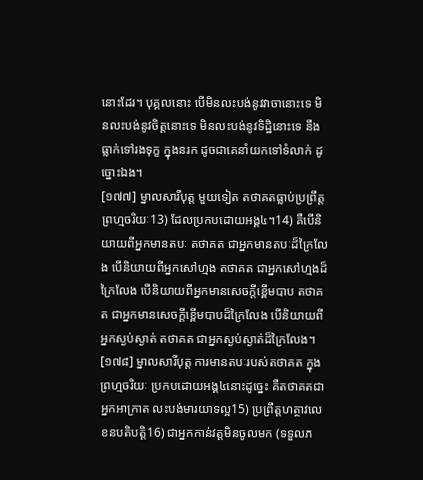នោះដែរ។ បុគ្គលនោះ បើមិនលះបង់នូវវាចានោះទេ មិនលះបង់នូវចិត្តនោះទេ មិនលះបង់នូវទិដ្ឋិនោះទេ នឹងធ្លាក់ទៅរងទុក្ខ ក្នុងនរក ដូចជាគេនាំយកទៅទំលាក់ ដូច្នោះឯង។
[១៧៧] ម្នាលសារីបុត្ត មួយទៀត តថាគតធ្លាប់ប្រព្រឹត្តព្រហ្មចរិយៈ13) ដែលប្រកបដោយអង្គ៤។14) គឺបើនិយាយពីអ្នកមានតបៈ តថាគត ជាអ្នកមានតបៈដ៏ក្រៃលែង បើនិយាយពីអ្នកសៅហ្មង តថាគត ជាអ្នកសៅហ្មងដ៏ក្រៃលែង បើនិយាយពីអ្នកមានសេចក្តីខ្ពើមបាប តថាគត ជាអ្នកមានសេចក្តីខ្ពើមបាបដ៏ក្រៃលែង បើនិយាយពីអ្នកស្ងប់ស្ងាត់ តថាគត ជាអ្នកស្ងប់ស្ងាត់ដ៏ក្រៃលែង។
[១៧៨] ម្នាលសារីបុត្ត ការមានតបៈរបស់តថាគត ក្នុងព្រហ្មចរិយៈ ប្រកបដោយអង្គ៤នោះដូច្នេះ គឺតថាគតជាអ្នកអាក្រាត លះបង់មារយាទល្អ15) ប្រព្រឹត្តហត្ថាវលេខនបតិបត្តិ16) ជាអ្នកកាន់វត្តមិនចូលមក (ទទួលភ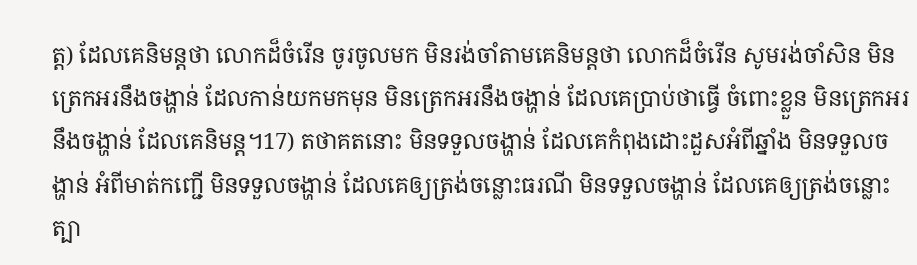ត្ត) ដែលគេនិមន្តថា លោកដ៏ចំរើន ចូរចូលមក មិនរង់ចាំតាមគេនិមន្តថា លោកដ៏ចំរើន សូមរង់ចាំសិន មិនត្រេកអរនឹងចង្ហាន់ ដែលកាន់យកមកមុន មិនត្រេកអរនឹងចង្ហាន់ ដែលគេប្រាប់ថាធ្វើ ចំពោះខ្លួន មិនត្រេកអរនឹងចង្ហាន់ ដែលគេនិមន្ត។17) តថាគតនោះ មិនទទួលចង្ហាន់ ដែលគេកំពុងដោះដួសអំពីឆ្នាំង មិនទទួលចង្ហាន់ អំពីមាត់កញ្ជើ មិនទទួលចង្ហាន់ ដែលគេឲ្យត្រង់ចន្លោះធរណី មិនទទួលចង្ហាន់ ដែលគេឲ្យត្រង់ចន្លោះត្បា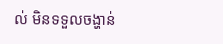ល់ មិនទទួលចង្ហាន់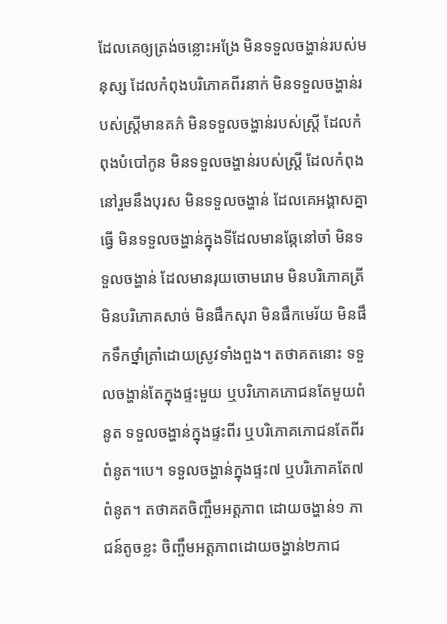ដែលគេឲ្យត្រង់ចន្លោះអង្រែ មិនទទួលចង្ហាន់របស់មនុស្ស ដែលកំពុងបរិភោគពីរនាក់ មិនទទួលចង្ហាន់របស់ស្រ្តីមានគភ៌ មិនទទួលចង្ហាន់របស់ស្រ្តី ដែលកំពុងបំបៅកូន មិនទទួលចង្ហាន់របស់ស្រ្តី ដែលកំពុងនៅរួមនឹងបុរស មិនទទួលចង្ហាន់ ដែលគេអង្គាសគ្នាធ្វើ មិនទទួលចង្ហាន់ក្នុងទីដែលមានឆ្កែនៅចាំ មិនទទួលចង្ហាន់ ដែលមានរុយចោមរោម មិនបរិភោគត្រី មិនបរិភោគសាច់ មិនផឹកសុរា មិនផឹកមេរ័យ មិនផឹកទឹកថ្នាំត្រាំដោយស្រូវទាំងពួង។ តថាគតនោះ ទទួលចង្ហាន់តែក្នុងផ្ទះមួយ ឬបរិភោគភោជនតែមួយពំនូត ទទួលចង្ហាន់ក្នុងផ្ទះពីរ ឬបរិភោគភោជនតែពីរពំនូត។បេ។ ទទួលចង្ហាន់ក្នុងផ្ទះ៧ ឬបរិភោគតែ៧ពំនូត។ តថាគតចិញ្ចឹមអត្តភាព ដោយចង្ហាន់១ ភាជន៍តូចខ្លះ ចិញ្ចឹមអត្តភាពដោយចង្ហាន់២ភាជ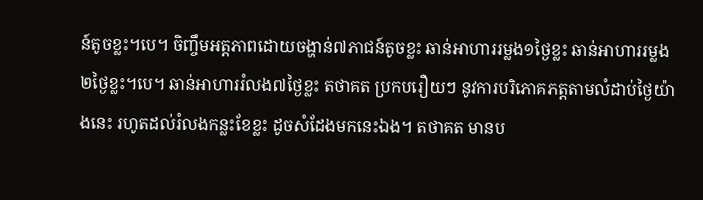ន៍តូចខ្លះ។បេ។ ចិញ្ចឹមអត្តភាពដោយចង្ហាន់៧ភាជន៍តូចខ្លះ ឆាន់អាហាររម្លង១ថ្ងៃខ្លះ ឆាន់អាហាររម្លង២ថ្ងៃខ្លះ។បេ។ ឆាន់អាហាររំលង៧ថ្ងៃខ្លះ តថាគត ប្រកបរឿយៗ នូវការបរិភោគភត្តតាមលំដាប់ថ្ងៃយ៉ាងនេះ រហូតដល់រំលងកន្លះខែខ្លះ ដូចសំដែងមកនេះឯង។ តថាគត មានប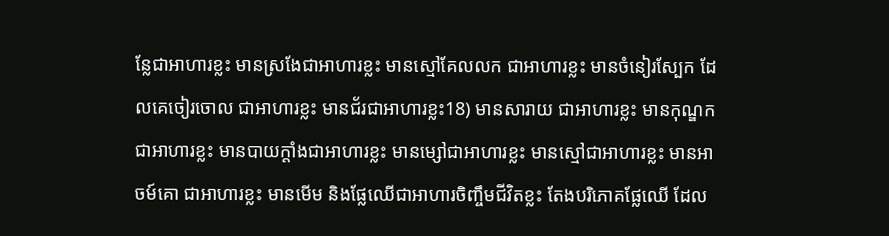ន្លែជាអាហារខ្លះ មានស្រងែជាអាហារខ្លះ មានស្មៅគែលលក ជាអាហារខ្លះ មានចំនៀរស្បែក ដែលគេចៀរចោល ជាអាហារខ្លះ មានជ័រជាអាហារខ្លះ18) មានសារាយ ជាអាហារខ្លះ មានកុណ្ឌកជាអាហារខ្លះ មានបាយក្តាំងជាអាហារខ្លះ មានម្សៅជាអាហារខ្លះ មានស្មៅជាអាហារខ្លះ មានអាចម៍គោ ជាអាហារខ្លះ មានមើម និងផ្លែឈើជាអាហារចិញ្ចឹមជីវិតខ្លះ តែងបរិភោគផ្លែឈើ ដែល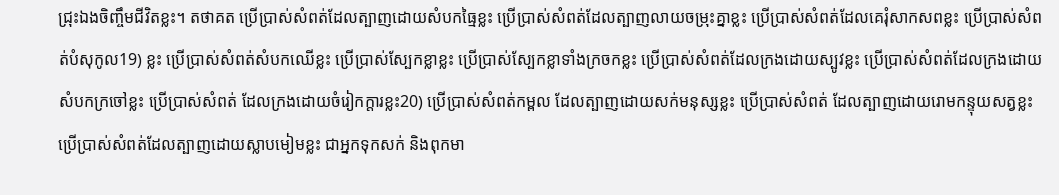ជ្រុះឯងចិញ្ចឹមជីវិតខ្លះ។ តថាគត ប្រើប្រាស់សំពត់ដែលត្បាញដោយសំបកធ្មៃខ្លះ ប្រើប្រាស់សំពត់ដែលត្បាញលាយចម្រុះគ្នាខ្លះ ប្រើប្រាស់សំពត់ដែលគេរុំសាកសពខ្លះ ប្រើប្រាស់សំពត់បំសុកូល19) ខ្លះ ប្រើប្រាស់សំពត់សំបកឈើខ្លះ ប្រើប្រាស់ស្បែកខ្លាខ្លះ ប្រើប្រាស់ស្បែកខ្លាទាំងក្រចកខ្លះ ប្រើប្រាស់សំពត់ដែលក្រងដោយស្បូវខ្លះ ប្រើប្រាស់សំពត់ដែលក្រងដោយសំបកក្រចៅខ្លះ ប្រើប្រាស់សំពត់ ដែលក្រងដោយចំរៀកក្តារខ្លះ20) ប្រើប្រាស់សំពត់កម្ពល ដែលត្បាញដោយសក់មនុស្សខ្លះ ប្រើប្រាស់សំពត់ ដែលត្បាញដោយរោមកន្ទុយសត្វខ្លះ ប្រើប្រាស់សំពត់ដែលត្បាញដោយស្លាបមៀមខ្លះ ជាអ្នកទុកសក់ និងពុកមា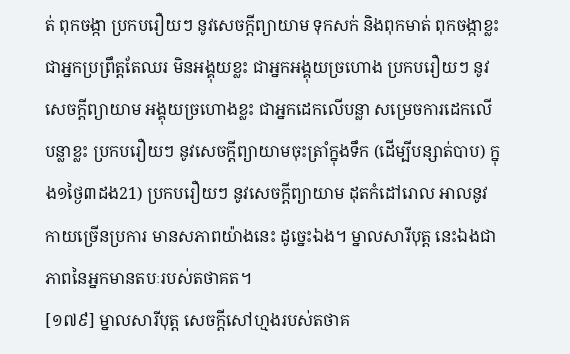ត់ ពុកចង្កា ប្រកបរឿយៗ នូវសេចក្តីព្យាយាម ទុកសក់ និងពុកមាត់ ពុកចង្កាខ្លះ ជាអ្នកប្រព្រឹត្តតែឈរ មិនអង្គុយខ្លះ ជាអ្នកអង្គុយច្រហោង ប្រកបរឿយៗ នូវសេចក្តីព្យាយាម អង្គុយច្រហោងខ្លះ ជាអ្នកដេកលើបន្លា សម្រេចការដេកលើបន្លាខ្លះ ប្រកបរឿយៗ នូវសេចក្តីព្យាយាមចុះត្រាំក្នុងទឹក (ដើម្បីបន្សាត់បាប) ក្នុង១ថ្ងៃ៣ដង21) ប្រកបរឿយៗ នូវសេចក្តីព្យាយាម ដុតកំដៅរោល អាលនូវកាយច្រើនប្រការ មានសភាពយ៉ាងនេះ ដូច្នេះឯង។ ម្នាលសារីបុត្ត នេះឯងជាភាពនៃអ្នកមានតបៈរបស់តថាគត។
[១៧៩] ម្នាលសារីបុត្ត សេចក្តីសៅហ្មងរបស់តថាគ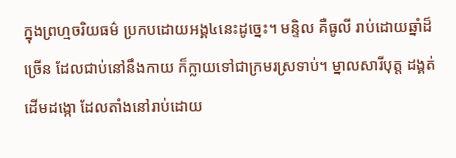ក្នុងព្រហ្មចរិយធម៌ ប្រកបដោយអង្គ៤នេះដូច្នេះ។ មន្ទិល គឺធូលី រាប់ដោយឆ្នាំដ៏ច្រើន ដែលជាប់នៅនឹងកាយ ក៏ក្លាយទៅជាក្រមរស្រទាប់។ ម្នាលសារីបុត្ត ដង្គត់ដើមដង្កោ ដែលតាំងនៅរាប់ដោយ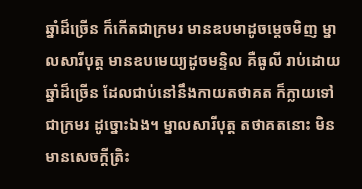ឆ្នាំដ៏ច្រើន ក៏កើតជាក្រមរ មានឧបមាដូចម្តេចមិញ ម្នាលសារីបុត្ត មានឧបមេយ្យដូចមន្ទិល គឺធូលី រាប់ដោយឆ្នាំដ៏ច្រើន ដែលជាប់នៅនឹងកាយតថាគត ក៏ក្លាយទៅជាក្រមរ ដូច្នោះឯង។ ម្នាលសារីបុត្ត តថាគតនោះ មិនមានសេចក្តីត្រិះ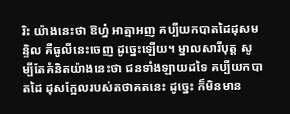រិះ យ៉ាងនេះថា ឱហ្ន៎ អាត្មាអញ គប្បីយកបាតដៃដុសមន្ទិល គឺធូលីនេះចេញ ដូច្នេះឡើយ។ ម្នាលសារីបុត្ត សូម្បីតែគំនិតយ៉ាងនេះថា ជនទាំងឡាយដទៃ គប្បីយកបាតដៃ ដុសក្អែលរបស់តថាគតនេះ ដូច្នេះ ក៏មិនមាន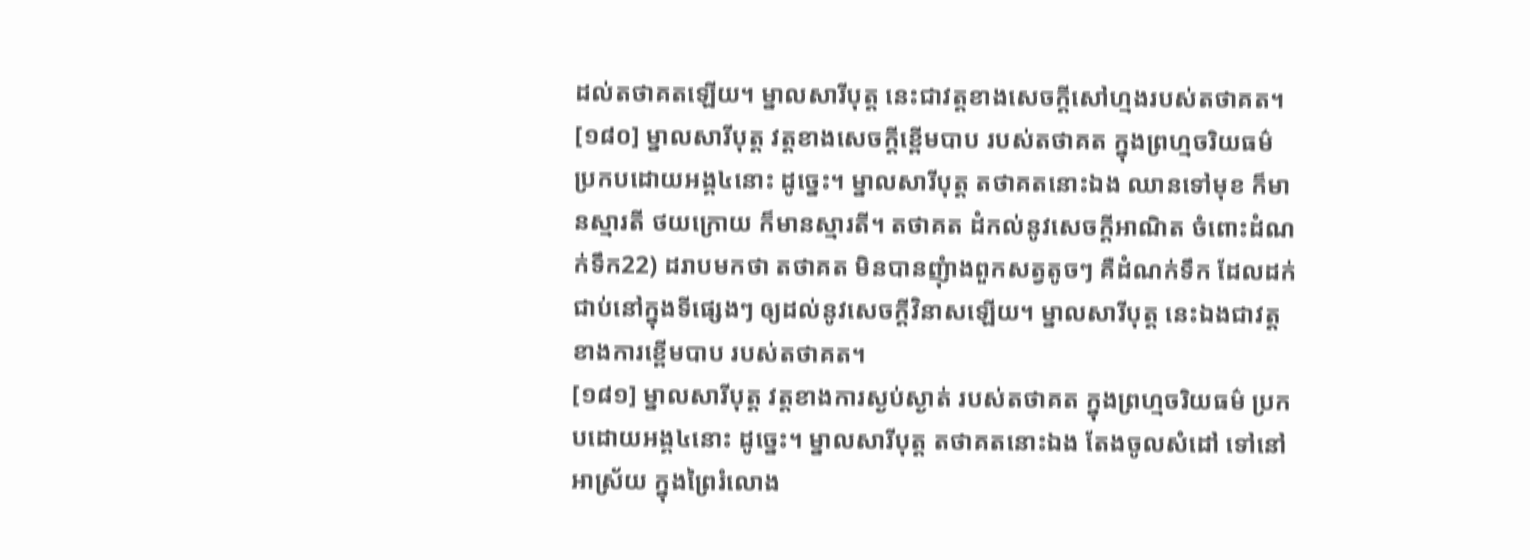ដល់តថាគតឡើយ។ ម្នាលសារីបុត្ត នេះជាវត្តខាងសេចក្តីសៅហ្មងរបស់តថាគត។
[១៨០] ម្នាលសារីបុត្ត វត្តខាងសេចក្តីខ្ពើមបាប របស់តថាគត ក្នុងព្រហ្មចរិយធម៌ ប្រកបដោយអង្គ៤នោះ ដូច្នេះ។ ម្នាលសារីបុត្ត តថាគតនោះឯង ឈានទៅមុខ ក៏មានស្មារតី ថយក្រោយ ក៏មានស្មារតី។ តថាគត ដំកល់នូវសេចក្តីអាណិត ចំពោះដំណក់ទឹក22) ដរាបមកថា តថាគត មិនបានញុំាងពួកសត្វតូចៗ គឺដំណក់ទឹក ដែលដក់ជាប់នៅក្នុងទីផ្សេងៗ ឲ្យដល់នូវសេចក្តីវិនាសឡើយ។ ម្នាលសារីបុត្ត នេះឯងជាវត្តខាងការខ្ពើមបាប របស់តថាគត។
[១៨១] ម្នាលសារីបុត្ត វត្តខាងការស្ងប់ស្ងាត់ របស់តថាគត ក្នុងព្រហ្មចរិយធម៌ ប្រកបដោយអង្គ៤នោះ ដូច្នេះ។ ម្នាលសារីបុត្ត តថាគតនោះឯង តែងចូលសំដៅ ទៅនៅអាស្រ័យ ក្នុងព្រៃរំលោង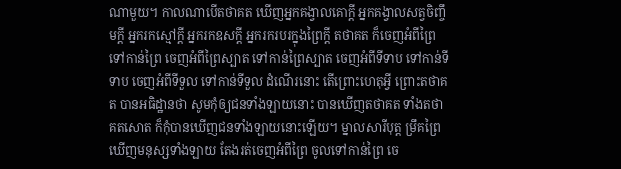ណាមួយ។ កាលណាបើតថាគត ឃើញអ្នកគង្វាលគោក្តី អ្នកគង្វាលសត្វចិញ្ចឹមក្តី អ្នករកស្មៅក្តី អ្នករកឧសក្តី អ្នករករបរក្នុងព្រៃក្តី តថាគត ក៏ចេញអំពីព្រៃ ទៅកាន់ព្រៃ ចេញអំពីព្រៃស្បាត ទៅកាន់ព្រៃស្បាត ចេញអំពីទីទាប ទៅកាន់ទីទាប ចេញអំពីទីទួល ទៅកាន់ទីទួល ដំណើរនោះ តើព្រោះហេតុអ្វី ព្រោះតថាគត បានអធិដ្ឋានថា សូមកុំឲ្យជនទាំងឡាយនោះ បានឃើញតថាគត ទាំងតថាគតសោត ក៏កុំបានឃើញជនទាំងឡាយនោះឡើយ។ ម្នាលសារីបុត្ត ម្រឹគព្រៃ ឃើញមនុស្សទាំងឡាយ តែងរត់ចេញអំពីព្រៃ ចូលទៅកាន់ព្រៃ ចេ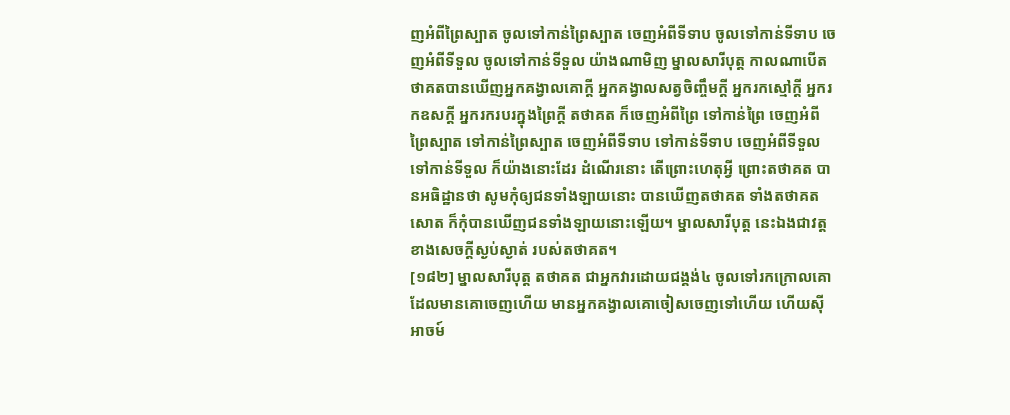ញអំពីព្រៃស្បាត ចូលទៅកាន់ព្រៃស្បាត ចេញអំពីទីទាប ចូលទៅកាន់ទីទាប ចេញអំពីទីទួល ចូលទៅកាន់ទីទួល យ៉ាងណាមិញ ម្នាលសារីបុត្ត កាលណាបើតថាគតបានឃើញអ្នកគង្វាលគោក្តី អ្នកគង្វាលសត្វចិញ្ចឹមក្តី អ្នករកស្មៅក្តី អ្នករកឧសក្តី អ្នករករបរក្នុងព្រៃក្តី តថាគត ក៏ចេញអំពីព្រៃ ទៅកាន់ព្រៃ ចេញអំពីព្រៃស្បាត ទៅកាន់ព្រៃស្បាត ចេញអំពីទីទាប ទៅកាន់ទីទាប ចេញអំពីទីទួល ទៅកាន់ទីទួល ក៏យ៉ាងនោះដែរ ដំណើរនោះ តើព្រោះហេតុអ្វី ព្រោះតថាគត បានអធិដ្ឋានថា សូមកុំឲ្យជនទាំងឡាយនោះ បានឃើញតថាគត ទាំងតថាគតសោត ក៏កុំបានឃើញជនទាំងឡាយនោះឡើយ។ ម្នាលសារីបុត្ត នេះឯងជាវត្តខាងសេចក្តីស្ងប់ស្ងាត់ របស់តថាគត។
[១៨២] ម្នាលសារីបុត្ត តថាគត ជាអ្នកវារដោយជង្គង់៤ ចូលទៅរកក្រោលគោ ដែលមានគោចេញហើយ មានអ្នកគង្វាលគោចៀសចេញទៅហើយ ហើយស៊ីអាចម៍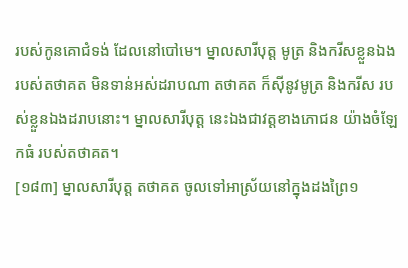របស់កូនគោជំទង់ ដែលនៅបៅមេ។ ម្នាលសារីបុត្ត មូត្រ និងករីសខ្លួនឯង របស់តថាគត មិនទាន់អស់ដរាបណា តថាគត ក៏ស៊ីនូវមូត្រ និងករីស របស់ខ្លួនឯងដរាបនោះ។ ម្នាលសារីបុត្ត នេះឯងជាវត្តខាងភោជន យ៉ាងចំឡែកធំ របស់តថាគត។
[១៨៣] ម្នាលសារីបុត្ត តថាគត ចូលទៅអាស្រ័យនៅក្នុងដងព្រៃ១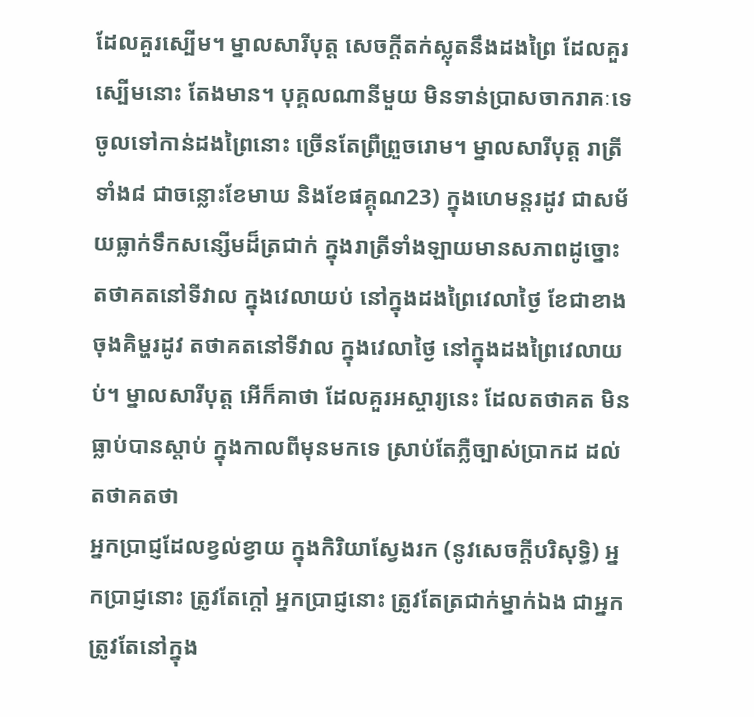ដែលគួរស្បើម។ ម្នាលសារីបុត្ត សេចក្តីតក់ស្លុតនឹងដងព្រៃ ដែលគួរស្បើមនោះ តែងមាន។ បុគ្គលណានីមួយ មិនទាន់ប្រាសចាករាគៈទេ ចូលទៅកាន់ដងព្រៃនោះ ច្រើនតែព្រឺព្រួចរោម។ ម្នាលសារីបុត្ត រាត្រីទាំង៨ ជាចន្លោះខែមាឃ និងខែផគ្គុណ23) ក្នុងហេមន្តរដូវ ជាសម័យធ្លាក់ទឹកសន្សើមដ៏ត្រជាក់ ក្នុងរាត្រីទាំងឡាយមានសភាពដូច្នោះ តថាគតនៅទីវាល ក្នុងវេលាយប់ នៅក្នុងដងព្រៃវេលាថ្ងៃ ខែជាខាងចុងគិម្ហរដូវ តថាគតនៅទីវាល ក្នុងវេលាថ្ងៃ នៅក្នុងដងព្រៃវេលាយប់។ ម្នាលសារីបុត្ត អើក៏គាថា ដែលគួរអស្ចារ្យនេះ ដែលតថាគត មិនធ្លាប់បានស្តាប់ ក្នុងកាលពីមុនមកទេ ស្រាប់តែភ្លឺច្បាស់ប្រាកដ ដល់តថាគតថា
អ្នកប្រាជ្ញដែលខ្វល់ខ្វាយ ក្នុងកិរិយាស្វែងរក (នូវសេចក្តីបរិសុទ្ធិ) អ្នកប្រាជ្ញនោះ ត្រូវតែក្តៅ អ្នកប្រាជ្ញនោះ ត្រូវតែត្រជាក់ម្នាក់ឯង ជាអ្នកត្រូវតែនៅក្នុង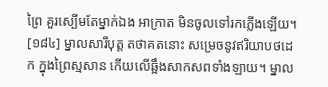ព្រៃ គួរស្បើមតែម្នាក់ឯង អាក្រាត មិនចូលទៅរកភ្លើងឡើយ។
[១៨៤] ម្នាលសារីបុត្ត តថាគតនោះ សម្រេចនូវឥរិយាបថដេក ក្នុងព្រៃស្មសាន កើយលើឆ្អឹងសាកសពទាំងឡាយ។ ម្នាល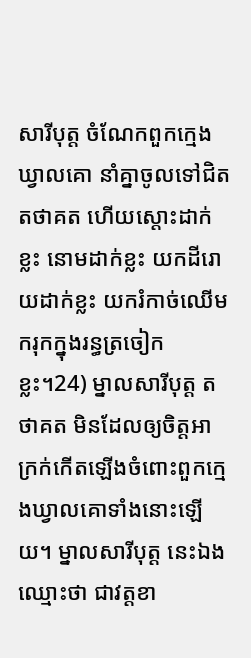សារីបុត្ត ចំណែកពួកក្មេងឃ្វាលគោ នាំគ្នាចូលទៅជិតតថាគត ហើយស្តោះដាក់ខ្លះ នោមដាក់ខ្លះ យកដីរោយដាក់ខ្លះ យករំកាច់ឈើមករុកក្នុងរន្ធត្រចៀកខ្លះ។24) ម្នាលសារីបុត្ត តថាគត មិនដែលឲ្យចិត្តអាក្រក់កើតឡើងចំពោះពួកក្មេងឃ្វាលគោទាំងនោះឡើយ។ ម្នាលសារីបុត្ត នេះឯង ឈ្មោះថា ជាវត្តខា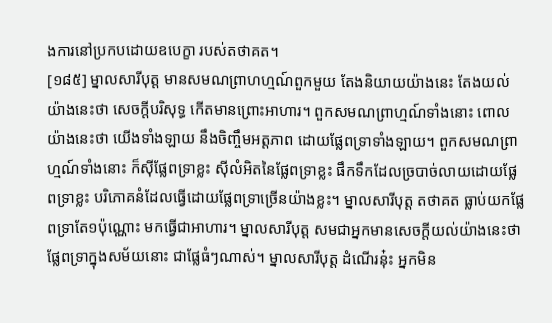ងការនៅប្រកបដោយឧបេក្ខា របស់តថាគត។
[១៨៥] ម្នាលសារីបុត្ត មានសមណព្រាហហ្មណ៍ពួកមួយ តែងនិយាយយ៉ាងនេះ តែងយល់យ៉ាងនេះថា សេចក្តីបរិសុទ្ធ កើតមានព្រោះអាហារ។ ពួកសមណព្រាហ្មណ៍ទាំងនោះ ពោលយ៉ាងនេះថា យើងទាំងឡាយ នឹងចិញ្ចឹមអត្តភាព ដោយផ្លែពទ្រាទាំងឡាយ។ ពួកសមណព្រាហ្មណ៍ទាំងនោះ ក៏ស៊ីផ្លែពទ្រាខ្លះ ស៊ីលំអិតនៃផ្លែពទ្រាខ្លះ ផឹកទឹកដែលច្របាច់លាយដោយផ្លែពទ្រាខ្លះ បរិភោគនំដែលធ្វើដោយផ្លែពទ្រាច្រើនយ៉ាងខ្លះ។ ម្នាលសារីបុត្ត តថាគត ធ្លាប់យកផ្លែពទ្រាតែ១ប៉ុណ្ណោះ មកធ្វើជាអាហារ។ ម្នាលសារីបុត្ត សមជាអ្នកមានសេចក្តីយល់យ៉ាងនេះថា ផ្លែពទ្រាក្នុងសម័យនោះ ជាផ្លែធំៗណាស់។ ម្នាលសារីបុត្ត ដំណើរនុ៎ះ អ្នកមិន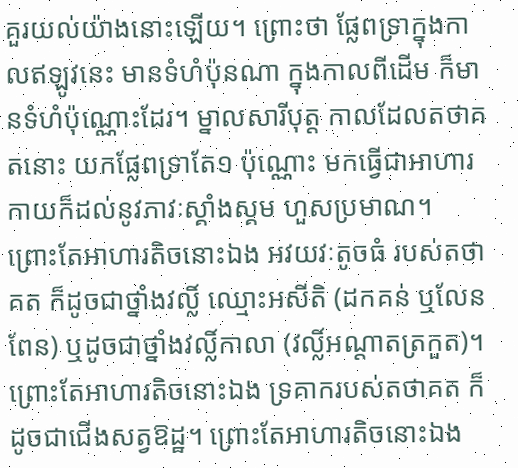គួរយល់យ៉ាងនោះឡើយ។ ព្រោះថា ផ្លែពទ្រាក្នុងកាលឥឡូវនេះ មានទំហំប៉ុនណា ក្នុងកាលពីដើម ក៏មានទំហំប៉ុណ្ណោះដែរ។ ម្នាលសារីបុត្ត កាលដែលតថាគតនោះ យកផ្លែពទ្រាតែ១ ប៉ុណ្ណោះ មកធ្វើជាអាហារ កាយក៏ដល់នូវភាវៈស្គាំងស្គម ហួសប្រមាណ។ ព្រោះតែអាហារតិចនោះឯង អវយវៈតូចធំ របស់តថាគត ក៏ដូចជាថ្នាំងវល្លិ៍ ឈ្មោះអសីតិ (ដកគន់ ឬលែនពែន) ឬដូចជាថ្នាំងវល្លិ៍កាលា (វល្លិ៍អណ្តាតត្រកួត)។ ព្រោះតែអាហារតិចនោះឯង ទ្រគាករបស់តថាគត ក៏ដូចជាជើងសត្វឱដ្ឋ។ ព្រោះតែអាហារតិចនោះឯង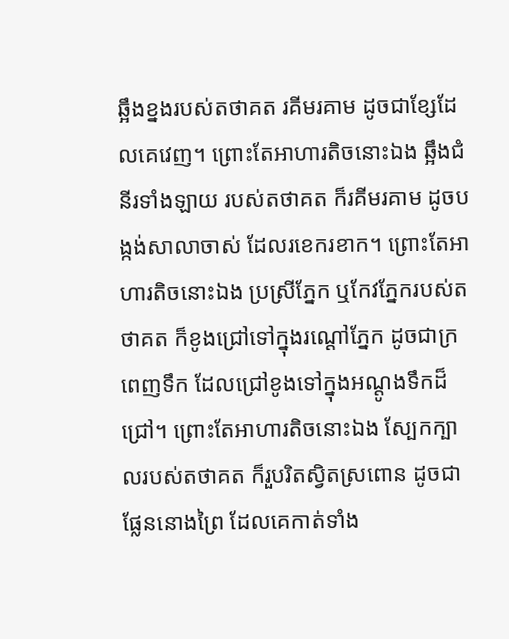ឆ្អឹងខ្នងរបស់តថាគត រគីមរគាម ដូចជាខ្សែដែលគេវេញ។ ព្រោះតែអាហារតិចនោះឯង ឆ្អឹងជំនីរទាំងឡាយ របស់តថាគត ក៏រគីមរគាម ដូចបង្កង់សាលាចាស់ ដែលរខេករខាក។ ព្រោះតែអាហារតិចនោះឯង ប្រស្រីភ្នែក ឬកែវភ្នែករបស់តថាគត ក៏ខូងជ្រៅទៅក្នុងរណ្តៅភ្នែក ដូចជាក្រពេញទឹក ដែលជ្រៅខូងទៅក្នុងអណ្តូងទឹកដ៏ជ្រៅ។ ព្រោះតែអាហារតិចនោះឯង ស្បែកក្បាលរបស់តថាគត ក៏រួបរិតស្វិតស្រពោន ដូចជាផ្លែននោងព្រៃ ដែលគេកាត់ទាំង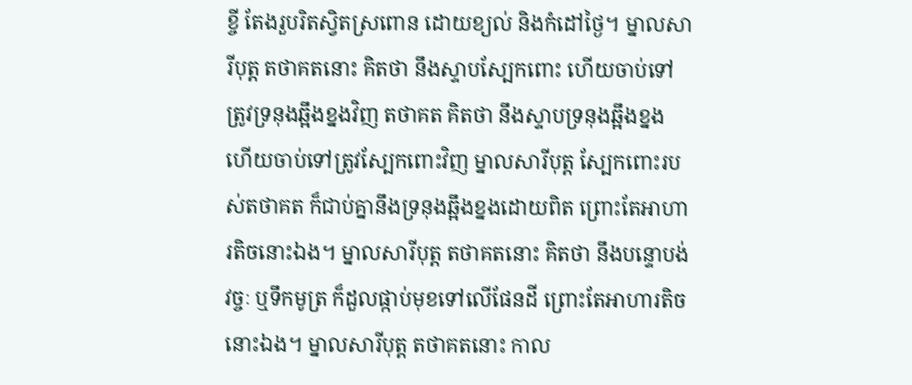ខ្ចី តែងរួបរិតស្វិតស្រពោន ដោយខ្យល់ និងកំដៅថ្ងៃ។ ម្នាលសារីបុត្ត តថាគតនោះ គិតថា នឹងស្ទាបស្បែកពោះ ហើយចាប់ទៅត្រូវទ្រនុងឆ្អឹងខ្នងវិញ តថាគត គិតថា នឹងស្ទាបទ្រនុងឆ្អឹងខ្នង ហើយចាប់ទៅត្រូវស្បែកពោះវិញ ម្នាលសារីបុត្ត ស្បែកពោះរបស់តថាគត ក៏ជាប់គ្នានឹងទ្រនុងឆ្អឹងខ្នងដោយពិត ព្រោះតែអាហារតិចនោះឯង។ ម្នាលសារីបុត្ត តថាគតនោះ គិតថា នឹងបន្ទោបង់វច្ចៈ ឬទឹកមូត្រ ក៏ដួលផ្កាប់មុខទៅលើផែនដី ព្រោះតែអាហារតិចនោះឯង។ ម្នាលសារីបុត្ត តថាគតនោះ កាល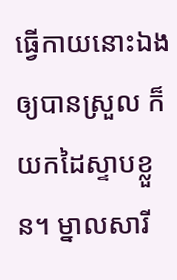ធ្វើកាយនោះឯង ឲ្យបានស្រួល ក៏យកដៃស្ទាបខ្លួន។ ម្នាលសារី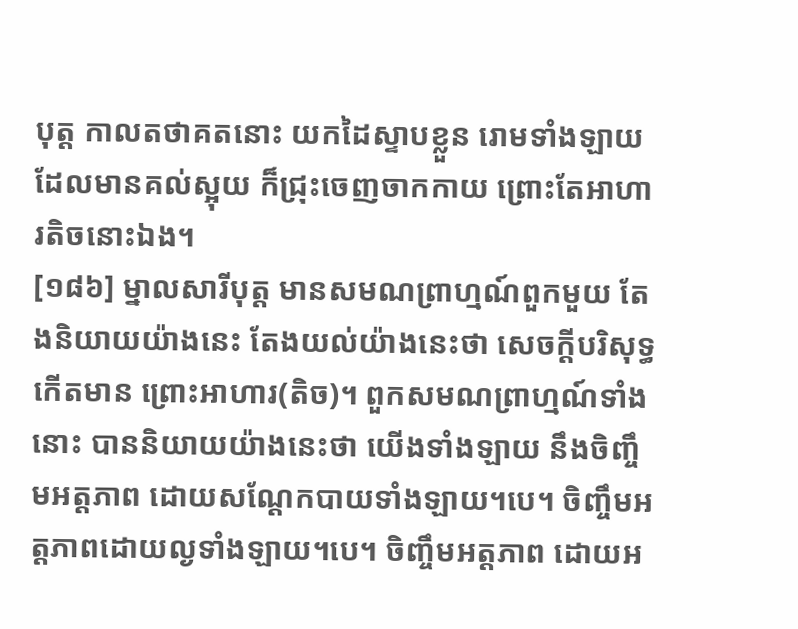បុត្ត កាលតថាគតនោះ យកដៃស្ទាបខ្លួន រោមទាំងឡាយ ដែលមានគល់ស្អុយ ក៏ជ្រុះចេញចាកកាយ ព្រោះតែអាហារតិចនោះឯង។
[១៨៦] ម្នាលសារីបុត្ត មានសមណព្រាហ្មណ៍ពួកមួយ តែងនិយាយយ៉ាងនេះ តែងយល់យ៉ាងនេះថា សេចក្តីបរិសុទ្ធកើតមាន ព្រោះអាហារ(តិច)។ ពួកសមណព្រាហ្មណ៍ទាំងនោះ បាននិយាយយ៉ាងនេះថា យើងទាំងឡាយ នឹងចិញ្ចឹមអត្តភាព ដោយសណ្តែកបាយទាំងឡាយ។បេ។ ចិញ្ចឹមអត្តភាពដោយល្ងទាំងឡាយ។បេ។ ចិញ្ចឹមអត្តភាព ដោយអ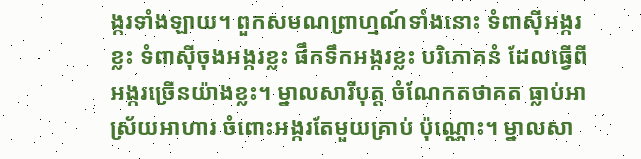ង្ករទាំងឡាយ។ ពួកសមណព្រាហ្មណ៍ទាំងនោះ ទំពាស៊ីអង្ករខ្លះ ទំពាស៊ីចុងអង្ករខ្លះ ផឹកទឹកអង្ករខ្លះ បរិភោគនំ ដែលធ្វើពីអង្ករច្រើនយ៉ាងខ្លះ។ ម្នាលសារីបុត្ត ចំណែកតថាគត ធ្លាប់អាស្រ័យអាហារ ចំពោះអង្ករតែមួយគ្រាប់ ប៉ុណ្ណោះ។ ម្នាលសា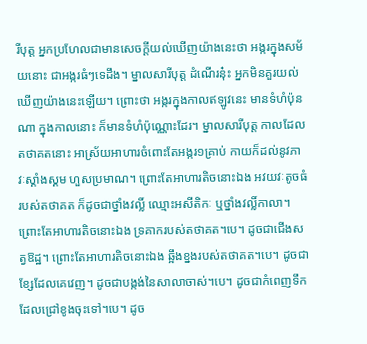រីបុត្ត អ្នកប្រហែលជាមានសេចក្តីយល់ឃើញយ៉ាងនេះថា អង្ករក្នុងសម័យនោះ ជាអង្ករធំៗទេដឹង។ ម្នាលសារីបុត្ត ដំណើរនុ៎ះ អ្នកមិនគួរយល់ឃើញយ៉ាងនេះឡើយ។ ព្រោះថា អង្ករក្នុងកាលឥឡូវនេះ មានទំហំប៉ុនណា ក្នុងកាលនោះ ក៏មានទំហំប៉ុណ្ណោះដែរ។ ម្នាលសារីបុត្ត កាលដែលតថាគតនោះ អាស្រ័យអាហារចំពោះតែអង្ករ១គ្រាប់ កាយក៏ដល់នូវភាវៈស្គាំងស្គម ហួសប្រមាណ។ ព្រោះតែអាហារតិចនោះឯង អវយវៈតូចធំ របស់តថាគត ក៏ដូចជាថ្នាំងវល្លិ៍ ឈ្មោះអសីតិកៈ ឬថ្នាំងវល្លិ៍កាលា។ ព្រោះតែអាហារតិចនោះឯង ទ្រគាករបស់តថាគត។បេ។ ដូចជាជើងសត្វឱដ្ឋ។ ព្រោះតែអាហារតិចនោះឯង ឆ្អឹងខ្នងរបស់តថាគត។បេ។ ដូចជាខ្សែដែលគេវេញ។ ដូចជាបង្កង់នៃសាលាចាស់។បេ។ ដូចជាកំពេញទឹក ដែលជ្រៅខូងចុះទៅ។បេ។ ដូច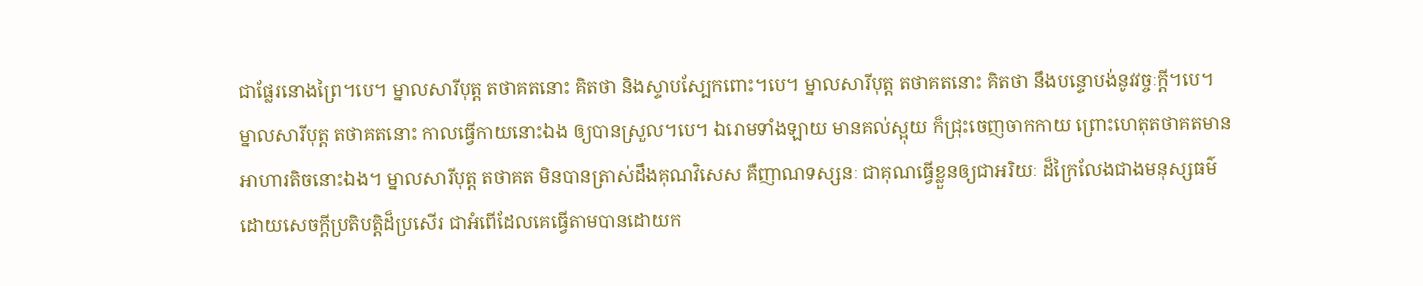ជាផ្លែរនោងព្រៃ។បេ។ ម្នាលសារីបុត្ត តថាគតនោះ គិតថា និងស្ទាបស្បែកពោះ។បេ។ ម្នាលសារីបុត្ត តថាគតនោះ គិតថា នឹងបន្ទោបង់នូវវច្ចៈក្តី។បេ។ ម្នាលសារីបុត្ត តថាគតនោះ កាលធ្វើកាយនោះឯង ឲ្យបានស្រួល។បេ។ ឯរោមទាំងឡាយ មានគល់ស្អុយ ក៏ជ្រុះចេញចាកកាយ ព្រោះហេតុតថាគតមានអាហារតិចនោះឯង។ ម្នាលសារីបុត្ត តថាគត មិនបានត្រាស់ដឹងគុណវិសេស គឺញាណទស្សនៈ ជាគុណធ្វើខ្លួនឲ្យជាអរិយៈ ដ៏ក្រៃលែងជាងមនុស្សធម៌ ដោយសេចក្តីប្រតិបត្តិដ៏ប្រសើរ ជាអំពើដែលគេធ្វើតាមបានដោយក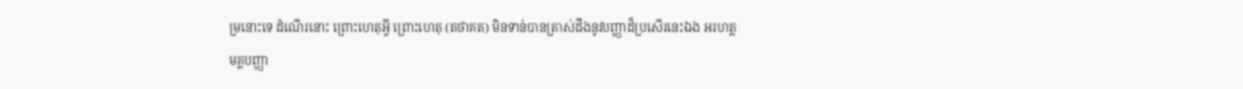ម្រនោះទេ ដំណើរនោះ ព្រោះហេតុអ្វី ព្រោះហេតុ (តថាគត) មិនទាន់បានត្រាស់ដឹងនូវបញ្ញាដ៏ប្រសើរនេះឯង អរហត្តមគ្គបញ្ញា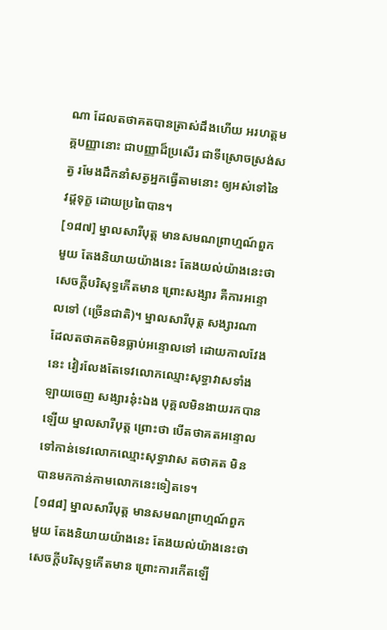ណា ដែលតថាគតបានត្រាស់ដឹងហើយ អរហត្តមគ្គបញ្ញានោះ ជាបញ្ញាដ៏ប្រសើរ ជាទីស្រោចស្រង់សត្វ រមែងដឹកនាំសត្វអ្នកធ្វើតាមនោះ ឲ្យអស់ទៅនៃវដ្តទុក្ខ ដោយប្រពៃបាន។
[១៨៧] ម្នាលសារីបុត្ត មានសមណព្រាហ្មណ៍ពួកមួយ តែងនិយាយយ៉ាងនេះ តែងយល់យ៉ាងនេះថា សេចក្តីបរិសុទ្ធកើតមាន ព្រោះសង្សារ គឺការអន្ទោលទៅ (ច្រើនជាតិ)។ ម្នាលសារីបុត្ត សង្សារណា ដែលតថាគតមិនធ្លាប់អន្ទោលទៅ ដោយកាលវែងនេះ វៀរលែងតែទេវលោកឈ្មោះសុទ្ធាវាសទាំងឡាយចេញ សង្សារនុ៎ះឯង បុគ្គលមិនងាយរកបានឡើយ ម្នាលសារីបុត្ត ព្រោះថា បើតថាគតអន្ទោលទៅកាន់ទេវលោកឈ្មោះសុទ្ធាវាស តថាគត មិនបានមកកាន់កាមលោកនេះទៀតទេ។
[១៨៨] ម្នាលសារីបុត្ត មានសមណព្រាហ្មណ៍ពួកមួយ តែងនិយាយយ៉ាងនេះ តែងយល់យ៉ាងនេះថា សេចក្តីបរិសុទ្ធកើតមាន ព្រោះការកើតឡើ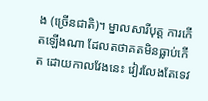ង (ច្រើនជាតិ)។ ម្នាលសារីបុត្ត ការកើតឡើងណា ដែលតថាគតមិនធ្លាប់កើត ដោយកាលវែងនេះ វៀរលែងតែទេវ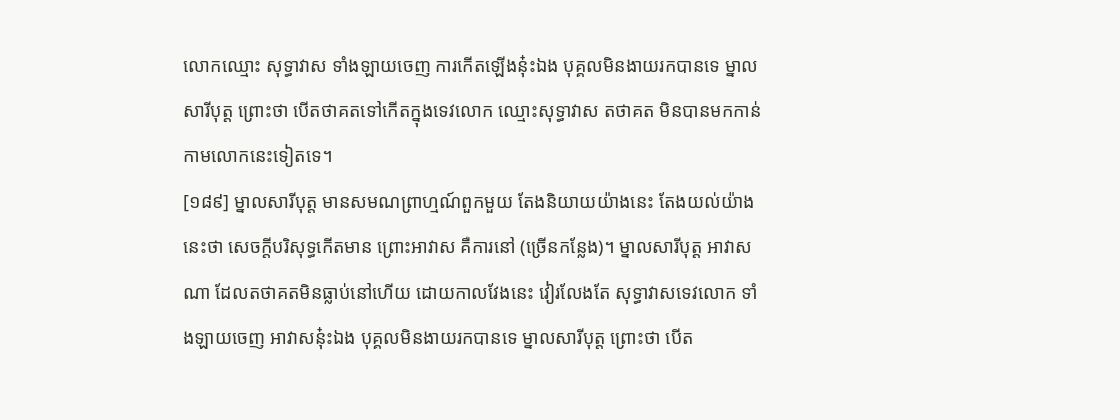លោកឈ្មោះ សុទ្ធាវាស ទាំងឡាយចេញ ការកើតឡើងនុ៎ះឯង បុគ្គលមិនងាយរកបានទេ ម្នាលសារីបុត្ត ព្រោះថា បើតថាគតទៅកើតក្នុងទេវលោក ឈ្មោះសុទ្ធាវាស តថាគត មិនបានមកកាន់កាមលោកនេះទៀតទេ។
[១៨៩] ម្នាលសារីបុត្ត មានសមណព្រាហ្មណ៍ពួកមួយ តែងនិយាយយ៉ាងនេះ តែងយល់យ៉ាងនេះថា សេចក្តីបរិសុទ្ធកើតមាន ព្រោះអាវាស គឺការនៅ (ច្រើនកន្លែង)។ ម្នាលសារីបុត្ត អាវាសណា ដែលតថាគតមិនធ្លាប់នៅហើយ ដោយកាលវែងនេះ វៀរលែងតែ សុទ្ធាវាសទេវលោក ទាំងឡាយចេញ អាវាសនុ៎ះឯង បុគ្គលមិនងាយរកបានទេ ម្នាលសារីបុត្ត ព្រោះថា បើត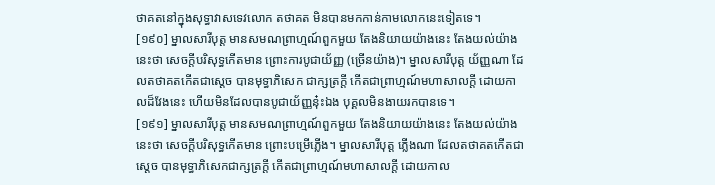ថាគតនៅក្នុងសុទ្ធាវាសទេវលោក តថាគត មិនបានមកកាន់កាមលោកនេះទៀតទេ។
[១៩០] ម្នាលសារីបុត្ត មានសមណព្រាហ្មណ៍ពួកមួយ តែងនិយាយយ៉ាងនេះ តែងយល់យ៉ាងនេះថា សេចក្តីបរិសុទ្ធកើតមាន ព្រោះការបូជាយ័ញ្ញ (ច្រើនយ៉ាង)។ ម្នាលសារីបុត្ត យ័ញ្ញណា ដែលតថាគតកើតជាស្តេច បានមុទ្ធាភិសេក ជាក្សត្រក្តី កើតជាព្រាហ្មណ៍មហាសាលក្តី ដោយកាលដ៏វែងនេះ ហើយមិនដែលបានបូជាយ័ញ្ញនុ៎ះឯង បុគ្គលមិនងាយរកបានទេ។
[១៩១] ម្នាលសារីបុត្ត មានសមណព្រាហ្មណ៍ពួកមួយ តែងនិយាយយ៉ាងនេះ តែងយល់យ៉ាងនេះថា សេចក្តីបរិសុទ្ធកើតមាន ព្រោះបម្រើភ្លើង។ ម្នាលសារីបុត្ត ភ្លើងណា ដែលតថាគតកើតជាស្តេច បានមុទ្ធាភិសេកជាក្សត្រក្តី កើតជាព្រាហ្មណ៍មហាសាលក្តី ដោយកាល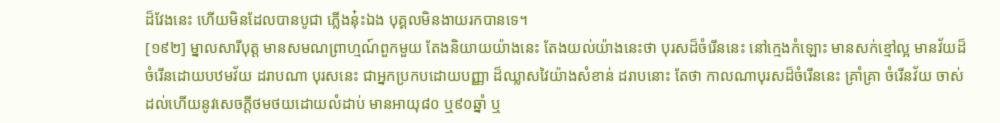ដ៏វែងនេះ ហើយមិនដែលបានបូជា ភ្លើងនុ៎ះឯង បុគ្គលមិនងាយរកបានទេ។
[១៩២] ម្នាលសារីបុត្ត មានសមណព្រាហ្មណ៍ពួកមួយ តែងនិយាយយ៉ាងនេះ តែងយល់យ៉ាងនេះថា បុរសដ៏ចំរើននេះ នៅក្មេងកំឡោះ មានសក់ខ្មៅល្អ មានវ័យដ៏ចំរើនដោយបឋមវ័យ ដរាបណា បុរសនេះ ជាអ្នកប្រកបដោយបញ្ញា ដ៏ឈ្លាសវៃយ៉ាងសំខាន់ ដរាបនោះ តែថា កាលណាបុរសដ៏ចំរើននេះ គ្រាំគ្រា ចំរើនវ័យ ចាស់ ដល់ហើយនូវសេចក្តីថមថយដោយលំដាប់ មានអាយុ៨០ ឬ៩០ឆ្នាំ ឬ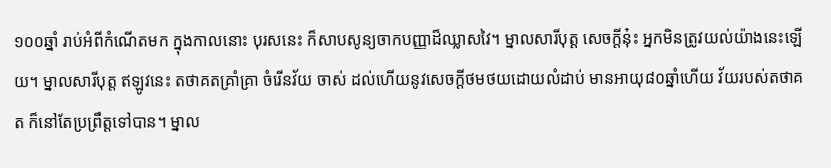១០០ឆ្នាំ រាប់អំពីកំណើតមក ក្នុងកាលនោះ បុរសនេះ ក៏សាបសូន្យចាកបញ្ញាដ៏ឈ្លាសវៃ។ ម្នាលសារីបុត្ត សេចក្តីនុ៎ះ អ្នកមិនត្រូវយល់យ៉ាងនេះឡើយ។ ម្នាលសារីបុត្ត ឥឡូវនេះ តថាគតគ្រាំគ្រា ចំរើនវ័យ ចាស់ ដល់ហើយនូវសេចក្តីថមថយដោយលំដាប់ មានអាយុ៨០ឆ្នាំហើយ វ័យរបស់តថាគត ក៏នៅតែប្រព្រឹត្តទៅបាន។ ម្នាល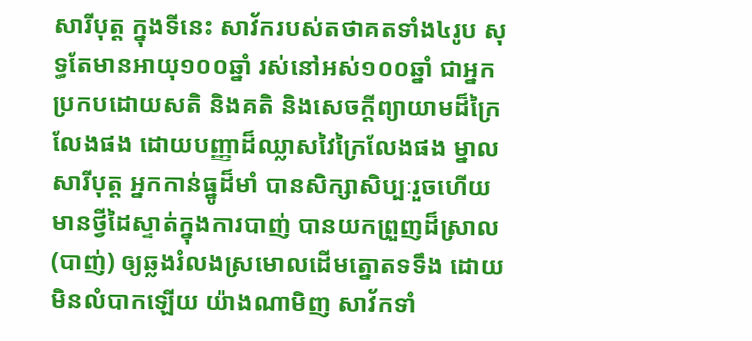សារីបុត្ត ក្នុងទីនេះ សាវ័ករបស់តថាគតទាំង៤រូប សុទ្ធតែមានអាយុ១០០ឆ្នាំ រស់នៅអស់១០០ឆ្នាំ ជាអ្នកប្រកបដោយសតិ និងគតិ និងសេចក្តីព្យាយាមដ៏ក្រៃលែងផង ដោយបញ្ញាដ៏ឈ្លាសវៃក្រៃលែងផង ម្នាលសារីបុត្ត អ្នកកាន់ធ្នូដ៏មាំ បានសិក្សាសិប្បៈរួចហើយ មានថ្វីដៃស្ទាត់ក្នុងការបាញ់ បានយកព្រួញដ៏ស្រាល (បាញ់) ឲ្យឆ្លងរំលងស្រមោលដើមត្នោតទទឹង ដោយមិនលំបាកឡើយ យ៉ាងណាមិញ សាវ័កទាំ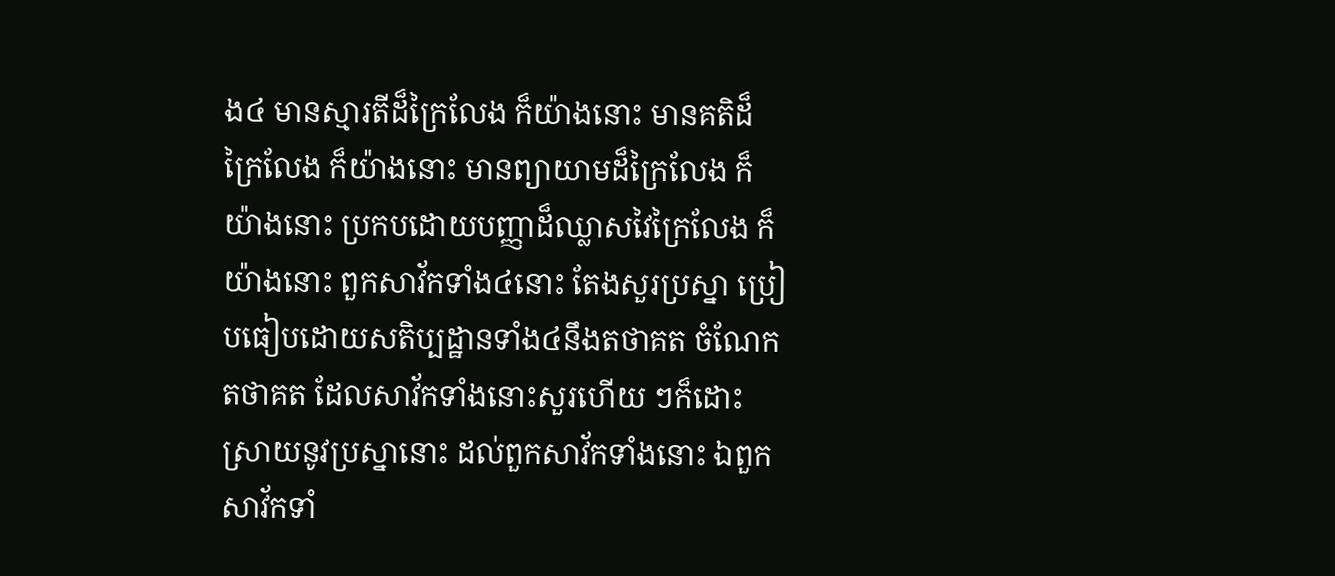ង៤ មានស្មារតីដ៏ក្រៃលែង ក៏យ៉ាងនោះ មានគតិដ៏ក្រៃលែង ក៏យ៉ាងនោះ មានព្យាយាមដ៏ក្រៃលែង ក៏យ៉ាងនោះ ប្រកបដោយបញ្ញាដ៏ឈ្លាសវៃក្រៃលែង ក៏យ៉ាងនោះ ពួកសាវ័កទាំង៤នោះ តែងសួរប្រស្នា ប្រៀបធៀបដោយសតិប្បដ្ឋានទាំង៤នឹងតថាគត ចំណែកតថាគត ដែលសាវ័កទាំងនោះសួរហើយ ៗក៏ដោះស្រាយនូវប្រស្នានោះ ដល់ពួកសាវ័កទាំងនោះ ឯពួកសាវ័កទាំ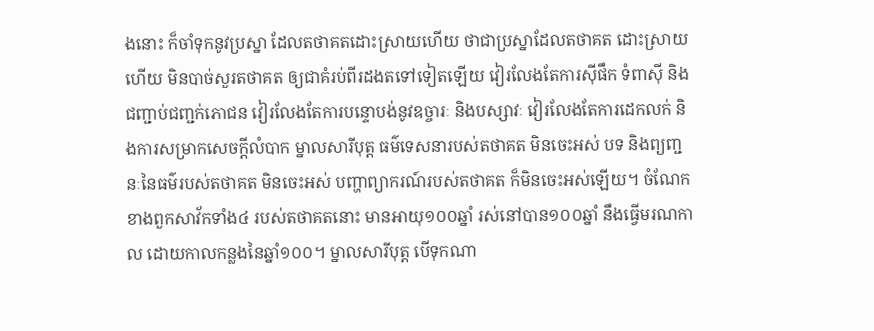ងនោះ ក៏ចាំទុកនូវប្រស្នា ដែលតថាគតដោះស្រាយហើយ ថាជាប្រស្នាដែលតថាគត ដោះស្រាយហើយ មិនបាច់សួរតថាគត ឲ្យជាគំរប់ពីរដងតទៅទៀតឡើយ វៀរលែងតែការស៊ីផឹក ទំពាស៊ី និងជញ្ជាប់ជញ្ជក់ភោជន វៀរលែងតែការបន្ទោបង់នូវឧច្ចារៈ និងបស្សាវៈ វៀរលែងតែការដេកលក់ និងការសម្រាកសេចក្តីលំបាក ម្នាលសារីបុត្ត ធម៌ទេសនារបស់តថាគត មិនចេះអស់ បទ និងព្យញ្ជនៈនៃធម៌របស់តថាគត មិនចេះអស់ បញ្ហាព្យាករណ៍របស់តថាគត ក៏មិនចេះអស់ឡើយ។ ចំណែកខាងពួកសាវ័កទាំង៤ របស់តថាគតនោះ មានអាយុ១០០ឆ្នាំ រស់នៅបាន១០០ឆ្នាំ នឹងធ្វើមរណកាល ដោយកាលកន្លងនៃឆ្នាំ១០០។ ម្នាលសារីបុត្ត បើទុកណា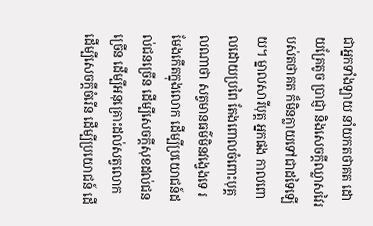ជាអ្នកទាំងឡាយ នាំយកតថាគត ដោយគ្រែតូច ប្រាជ្ញា និងសេចក្តីឈ្លាសវៃរបស់តថាគត ក៏មិនក្លាយទៅជាដទៃឡើយ។ ម្នាលសារីបុត្ត អ្នកផង កាលពោលដោយប្រពៃ តែងពោលចំពោះបុគ្គលណាថា សត្វមានធម៌មិនវង្វេងទេ រមែងកើតក្នុងលោក ដើម្បីប្រយោជន៍ដល់ជនច្រើន ដើម្បីសេចក្តីសុខដល់ជនច្រើន ដើម្បីអនុគ្រោះដល់សត្វលោក ដើម្បីសេចក្តីចំរើន ដើម្បីប្រយោជន៍ ដើ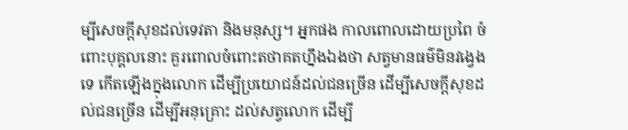ម្បីសេចក្តីសុខដល់ទេវតា និងមនុស្ស។ អ្នកផង កាលពោលដោយប្រពៃ ចំពោះបុគ្គលនោះ គួរពោលចំពោះតថាគតហ្នឹងឯងថា សត្វមានធម៌មិនវង្វេងទេ កើតឡើងក្នុងលោក ដើម្បីប្រយោជន៍ដល់ជនច្រើន ដើម្បីសេចក្តីសុខដល់ជនច្រើន ដើម្បីអនុគ្រោះ ដល់សត្វលោក ដើម្បី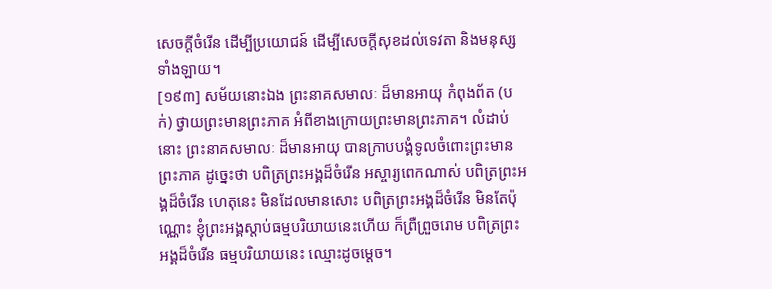សេចក្តីចំរើន ដើម្បីប្រយោជន៍ ដើម្បីសេចក្តីសុខដល់ទេវតា និងមនុស្សទាំងឡាយ។
[១៩៣] សម័យនោះឯង ព្រះនាគសមាលៈ ដ៏មានអាយុ កំពុងព័ត (បក់) ថ្វាយព្រះមានព្រះភាគ អំពីខាងក្រោយព្រះមានព្រះភាគ។ លំដាប់នោះ ព្រះនាគសមាលៈ ដ៏មានអាយុ បានក្រាបបង្គំទូលចំពោះព្រះមានព្រះភាគ ដូច្នេះថា បពិត្រព្រះអង្គដ៏ចំរើន អស្ចារ្យពេកណាស់ បពិត្រព្រះអង្គដ៏ចំរើន ហេតុនេះ មិនដែលមានសោះ បពិត្រព្រះអង្គដ៏ចំរើន មិនតែប៉ុណ្ណោះ ខ្ញុំព្រះអង្គស្តាប់ធម្មបរិយាយនេះហើយ ក៏ព្រឺព្រួចរោម បពិត្រព្រះអង្គដ៏ចំរើន ធម្មបរិយាយនេះ ឈ្មោះដូចម្តេច។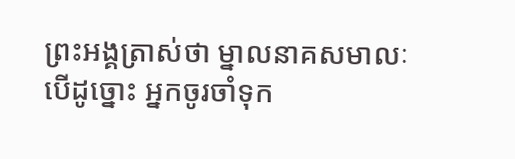ព្រះអង្គត្រាស់ថា ម្នាលនាគសមាលៈ បើដូច្នោះ អ្នកចូរចាំទុក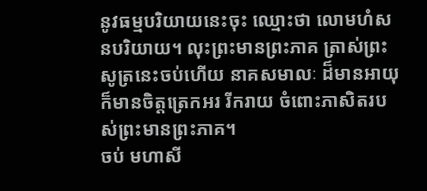នូវធម្មបរិយាយនេះចុះ ឈ្មោះថា លោមហំសនបរិយាយ។ លុះព្រះមានព្រះភាគ ត្រាស់ព្រះសូត្រនេះចប់ហើយ នាគសមាលៈ ដ៏មានអាយុ ក៏មានចិត្តត្រេកអរ រីករាយ ចំពោះភាសិតរបស់ព្រះមានព្រះភាគ។
ចប់ មហាសី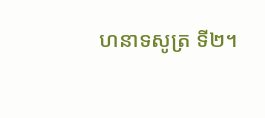ហនាទសូត្រ ទី២។